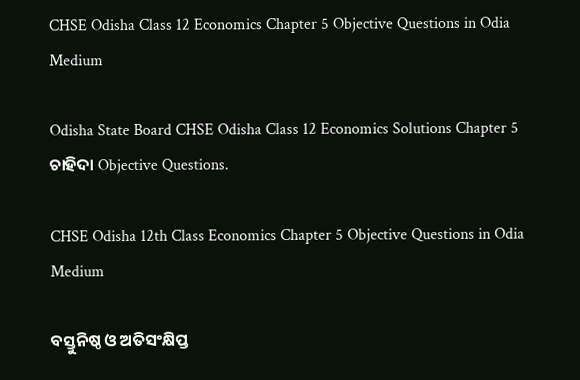CHSE Odisha Class 12 Economics Chapter 5 Objective Questions in Odia Medium

Odisha State Board CHSE Odisha Class 12 Economics Solutions Chapter 5 ଚାହିଦା Objective Questions.

CHSE Odisha 12th Class Economics Chapter 5 Objective Questions in Odia Medium

ବସ୍ତୁନିଷ୍ଠ ଓ ଅତିସଂକ୍ଷିପ୍ତ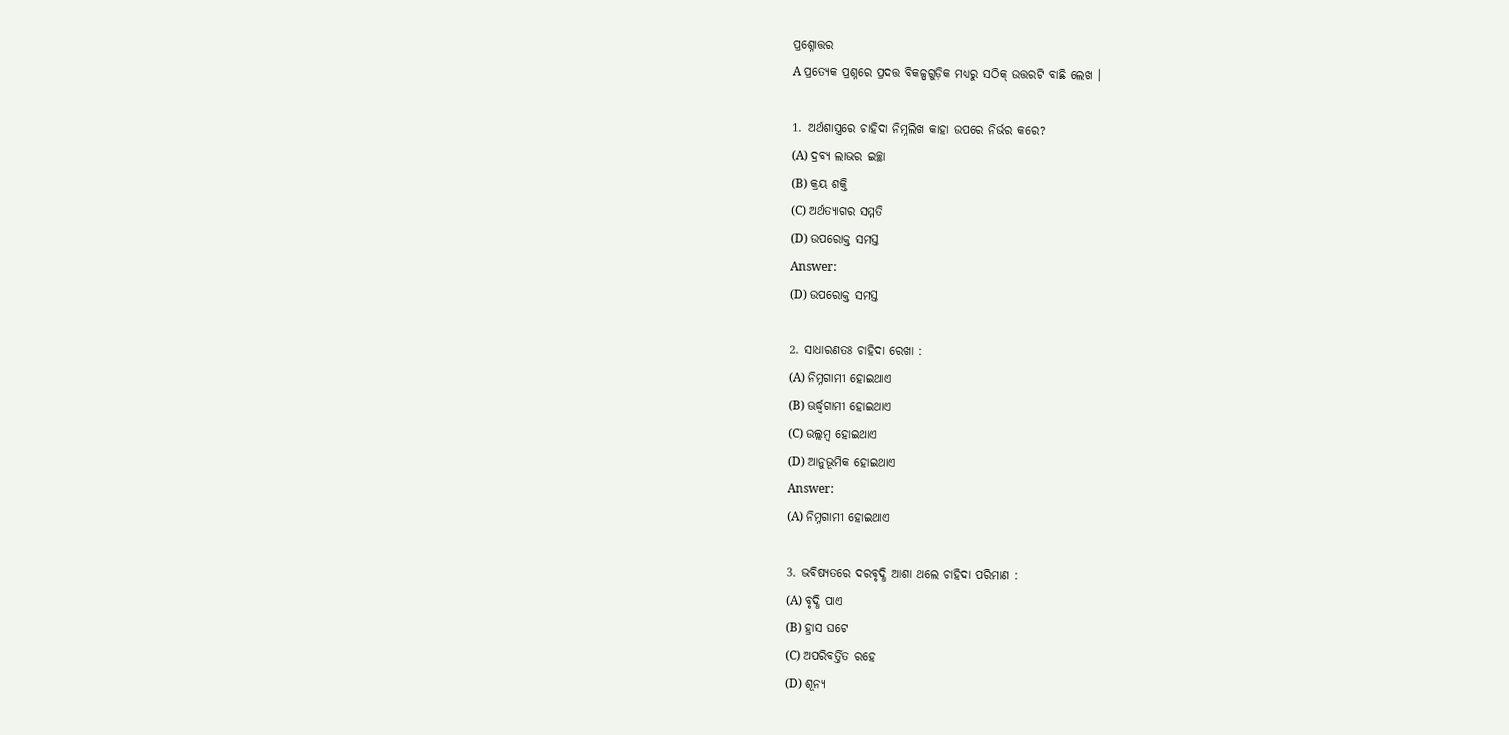ପ୍ରଶ୍ନୋତ୍ତର
A ପ୍ରତ୍ୟେକ ପ୍ରଶ୍ନରେ ପ୍ରଦତ୍ତ ବିକଳ୍ପଗୁଡ଼ିକ ମଧ୍ୟରୁ ସଠିକ୍ ଉତ୍ତରଟି ବାଛି ଲେଖ ।

1. ଅର୍ଥଶାସ୍ତ୍ରରେ ଚାହିଦା ନିମ୍ନଲିଖ କାହା ଉପରେ ନିର୍ଭର କରେ?
(A) ଦ୍ରବ୍ୟ ଲାଭର ଇଚ୍ଛା
(B) କ୍ରୟ ଶକ୍ତି
(C) ଅର୍ଥତ୍ୟାଗର ସମ୍ମତି
(D) ଉପରୋକ୍ତ ସମସ୍ତ
Answer:
(D) ଉପରୋକ୍ତ ସମସ୍ତ

2. ସାଧାରଣତଃ ଚାହିଦା ରେଖା :
(A) ନିମ୍ନଗାମୀ ହୋଇଥାଏ
(B) ଊର୍ଦ୍ଧ୍ୱଗାମୀ ହୋଇଥାଏ
(C) ଉଲ୍ଲମ୍ବ ହୋଇଥାଏ
(D) ଆନୁଭୂମିକ ହୋଇଥାଏ
Answer:
(A) ନିମ୍ନଗାମୀ ହୋଇଥାଏ

3. ଭବିଷ୍ୟତରେ ଦରବୃଦ୍ଧି ଆଶା ଥଲେ ଚାହିଦା ପରିମାଣ :
(A) ବୃଦ୍ଧି ପାଏ
(B) ହ୍ରାସ ଘଟେ
(C) ଅପରିବର୍ତ୍ତିତ ରହେ
(D) ଶୂନ୍ଯ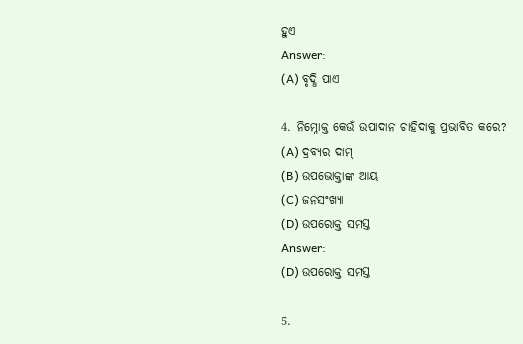ହୁଏ
Answer:
(A) ବୃଦ୍ଧି ପାଏ

4. ନିମ୍ନୋକ୍ତ କେଉଁ ଉପାଦାନ ଚାହିଦାକୁ ପ୍ରଭାବିତ କରେ?
(A) ଦ୍ରବ୍ୟର ଦାମ୍
(B) ଉପଭୋକ୍ତାଙ୍କ ଆୟ
(C) ଜନସଂଖ୍ୟା
(D) ଉପରୋକ୍ତ ସମସ୍ତ
Answer:
(D) ଉପରୋକ୍ତ ସମସ୍ତ

5.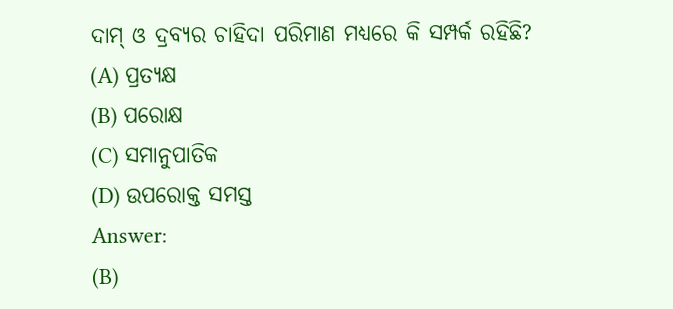ଦାମ୍ ଓ ଦ୍ରବ୍ୟର ଚାହିଦା ପରିମାଣ ମଧ୍ଯରେ କି ସମ୍ପର୍କ ରହିଛି?
(A) ପ୍ରତ୍ୟକ୍ଷ
(B) ପରୋକ୍ଷ
(C) ସମାନୁପାତିକ
(D) ଉପରୋକ୍ତ ସମସ୍ତ
Answer:
(B)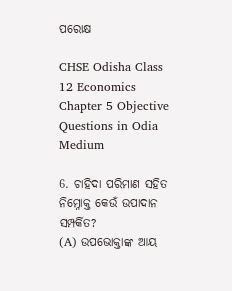ପରୋକ୍ଷ

CHSE Odisha Class 12 Economics Chapter 5 Objective Questions in Odia Medium

6. ଚାହିଦା ପରିମାଣ ସହିତ ନିମ୍ନୋକ୍ତ କେଉଁ ଉପାଦାନ ସମ୍ପର୍କିତ?
(A) ଉପଭୋକ୍ତାଙ୍କ ଆୟ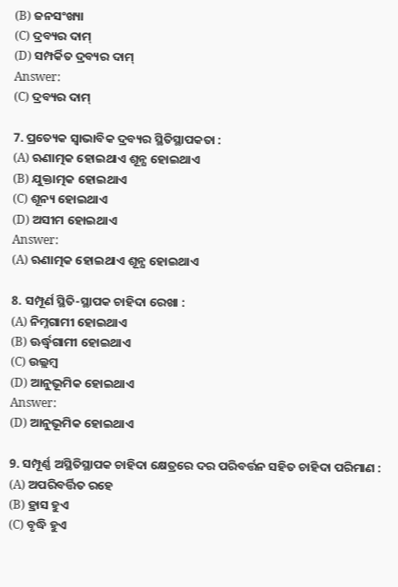(B) ଜନସଂଖ୍ୟା
(C) ଦ୍ରବ୍ୟର ଦାମ୍
(D) ସମ୍ପର୍କିତ ଦ୍ରବ୍ୟର ଦାମ୍
Answer:
(C) ଦ୍ରବ୍ୟର ଦାମ୍

7. ପ୍ରତ୍ୟେକ ସ୍ଵାଭାବିକ ଦ୍ରବ୍ୟର ସ୍ଥିତିସ୍ଥାପକତା :
(A) ଋଣାତ୍ମକ ହୋଇଥାଏ ଶୂନ୍ଯ ହୋଇଥାଏ
(B) ଯୁକ୍ତାତ୍ମକ ହୋଇଥାଏ
(C) ଶୂନ୍ୟ ହୋଇଥାଏ
(D) ଅସୀମ ହୋଇଥାଏ
Answer:
(A) ଋଣାତ୍ମକ ହୋଇଥାଏ ଶୂନ୍ଯ ହୋଇଥାଏ

8. ସମ୍ପୂର୍ଣ ସ୍ଥିତି-ସ୍ଥାପକ ଚାହିଦା ରେଖା :
(A) ନିମ୍ନଗାମୀ ହୋଇଥାଏ
(B) ଊର୍ଦ୍ଧ୍ୱଗାମୀ ହୋଇଥାଏ
(C) ଉଲ୍ଲମ୍ବ
(D) ଆନୁଭୂମିକ ହୋଇଥାଏ
Answer:
(D) ଆନୁଭୂମିକ ହୋଇଥାଏ

9. ସମ୍ପୂର୍ଣ୍ଣ ଅସ୍ଥିତିସ୍ଥାପକ ଚାହିଦା କ୍ଷେତ୍ରରେ ଦର ପରିବର୍ତ୍ତନ ସହିତ ଚାହିଦା ପରିମାଣ :
(A) ଅପରିବର୍ତ୍ତିତ ରହେ
(B) ହ୍ରାସ ହୁଏ
(C) ବୃଦ୍ଧି ହୁଏ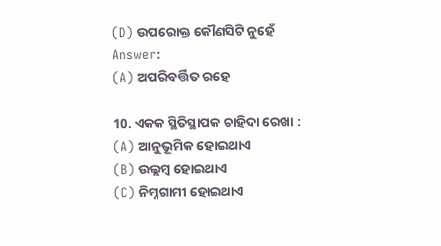(D) ଉପରୋକ୍ତ କୌଣସିଟି ନୁହେଁ
Answer:
(A) ଅପରିବର୍ତ୍ତିତ ରହେ

10. ଏକକ ସ୍ଥିତିସ୍ଥାପକ ଚାହିଦା ରେଖା :
(A) ଆନୁଭୂମିକ ହୋଇଥାଏ
(B) ଉଲ୍ଲମ୍ବ ହୋଇଥାଏ
(C) ନିମ୍ନଗାମୀ ହୋଇଥାଏ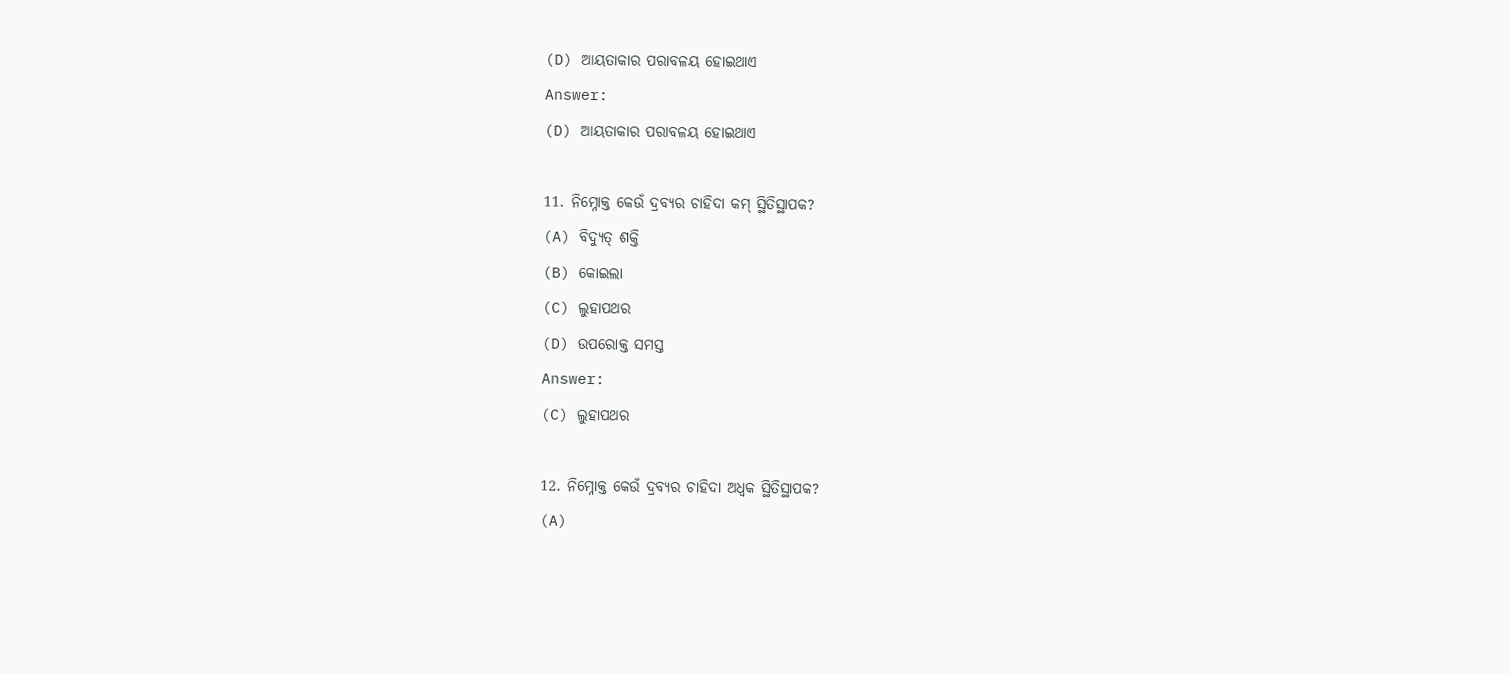(D) ଆୟତାକାର ପରାବଳୟ ହୋଇଥାଏ
Answer:
(D) ଆୟତାକାର ପରାବଳୟ ହୋଇଥାଏ

11. ନିମ୍ନୋକ୍ତ କେଉଁ ଦ୍ରବ୍ୟର ଚାହିଦା କମ୍ ସ୍ଥିତିସ୍ଥାପକ?
(A) ବିଦ୍ୟୁତ୍ ଶକ୍ତି
(B) କୋଇଲା
(C) ଲୁହାପଥର
(D) ଉପରୋକ୍ତ ସମସ୍ତ
Answer:
(C) ଲୁହାପଥର

12. ନିମ୍ନୋକ୍ତ କେଉଁ ଦ୍ରବ୍ୟର ଚାହିଦା ଅଧ୍ବକ ସ୍ଥିତିସ୍ଥାପକ?
(A)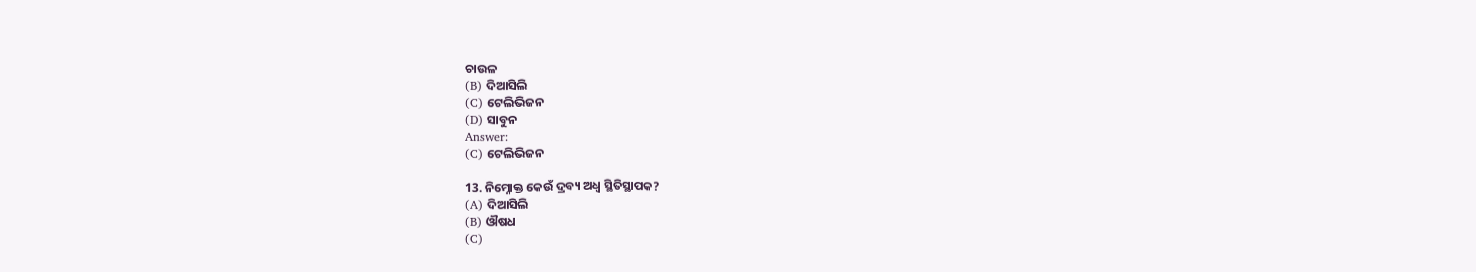ଚାଉଳ
(B) ଦିଆସିଲି
(C) ଟେଲିଭିଜନ
(D) ସାବୁନ
Answer:
(C) ଟେଲିଭିଜନ

13. ନିମ୍ନୋକ୍ତ କେଉଁ ଦ୍ରବ୍ୟ ଅଧ୍ଵ ସ୍ଥିତିସ୍ଥାପକ?
(A) ଦିଆସିଲି
(B) ଔଷଧ
(C)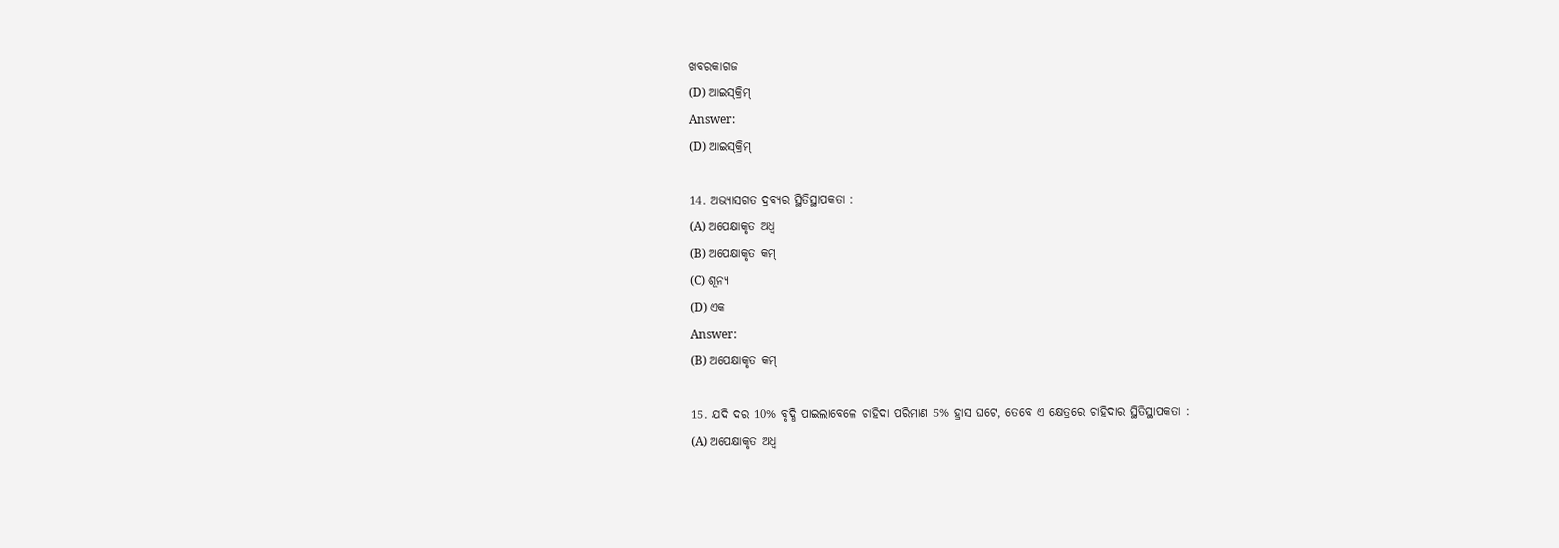ଖବରକାଗଜ
(D) ଆଇସ୍‌କ୍ରିମ୍
Answer:
(D) ଆଇସ୍‌କ୍ରିମ୍

14. ଅଭ୍ୟାସଗତ ଦ୍ରବ୍ୟର ସ୍ଥିତିସ୍ଥାପକତା :
(A) ଅପେକ୍ଷାକୃତ ଅଧ୍ଵ
(B) ଅପେକ୍ଷାକୃତ କମ୍
(C) ଶୂନ୍ଯ
(D) ଏକ
Answer:
(B) ଅପେକ୍ଷାକୃତ କମ୍

15. ଯଦି ଦର 10% ବୃଦ୍ଧି ପାଇଲାବେଳେ ଚାହିଦା ପରିମାଣ 5% ହ୍ରାସ ଘଟେ, ତେବେ ଏ କ୍ଷେତ୍ରରେ ଚାହିଦାର ସ୍ଥିତିସ୍ଥାପକତା :
(A) ଅପେକ୍ଷାକୃତ ଅଧ୍ଵ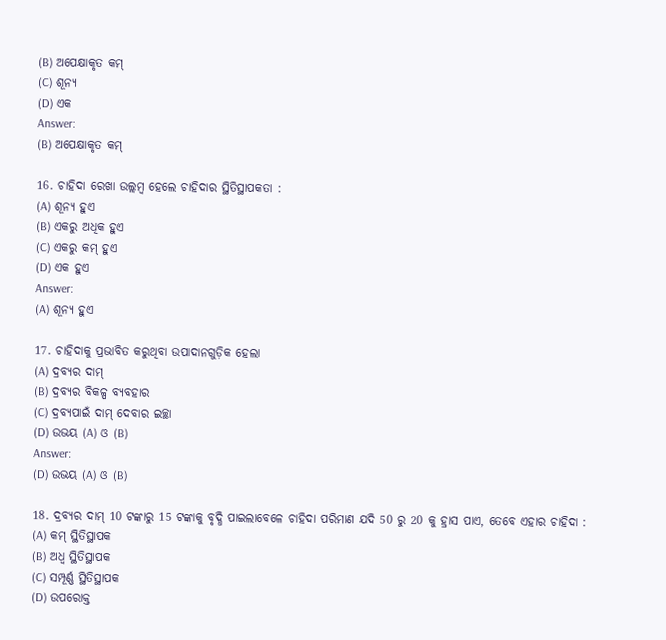(B) ଅପେକ୍ଷାକୃତ କମ୍
(C) ଶୂନ୍ଯ
(D) ଏକ
Answer:
(B) ଅପେକ୍ଷାକୃତ କମ୍

16. ଚାହିଦା ରେଖା ଉଲ୍ଲମ୍ବ ହେଲେ ଚାହିଦାର ସ୍ଥିତିସ୍ଥାପକତା :
(A) ଶୂନ୍ଯ ହୁଏ
(B) ଏକରୁ ଅଧିକ ହୁଏ
(C) ଏକରୁ କମ୍ ହୁଏ
(D) ଏକ ହୁଏ
Answer:
(A) ଶୂନ୍ଯ ହୁଏ

17. ଚାହିଦାକୁ ପ୍ରଭାବିତ କରୁଥିବା ଉପାଦାନଗୁଡ଼ିକ ହେଲା
(A) ଦ୍ରବ୍ୟର ଦାମ୍
(B) ଦ୍ରବ୍ୟର ବିକଳ୍ପ ବ୍ୟବହାର
(C) ଦ୍ରବ୍ୟପାଇଁ ଦାମ୍ ଦେବାର ଇଚ୍ଛା
(D) ଉଭୟ (A) ଓ (B)
Answer:
(D) ଉଭୟ (A) ଓ (B)

18. ଦ୍ରବ୍ୟର ଦାମ୍ 10 ଟଙ୍କାରୁ 15 ଟଙ୍କାକୁ ବୃଦ୍ଧି ପାଇଲାବେଳେ ଚାହିଦା ପରିମାଣ ଯଦି 50 ରୁ 20 କୁ ହ୍ରାସ ପାଏ, ତେବେ ଏହାର ଚାହିଦା :
(A) କମ୍ ସ୍ଥିତିସ୍ଥାପକ
(B) ଅଧ୍ଵ ସ୍ଥିତିସ୍ଥାପକ
(C) ସମ୍ପୂର୍ଣ୍ଣ ସ୍ଥିତିସ୍ଥାପକ
(D) ଉପରୋକ୍ତ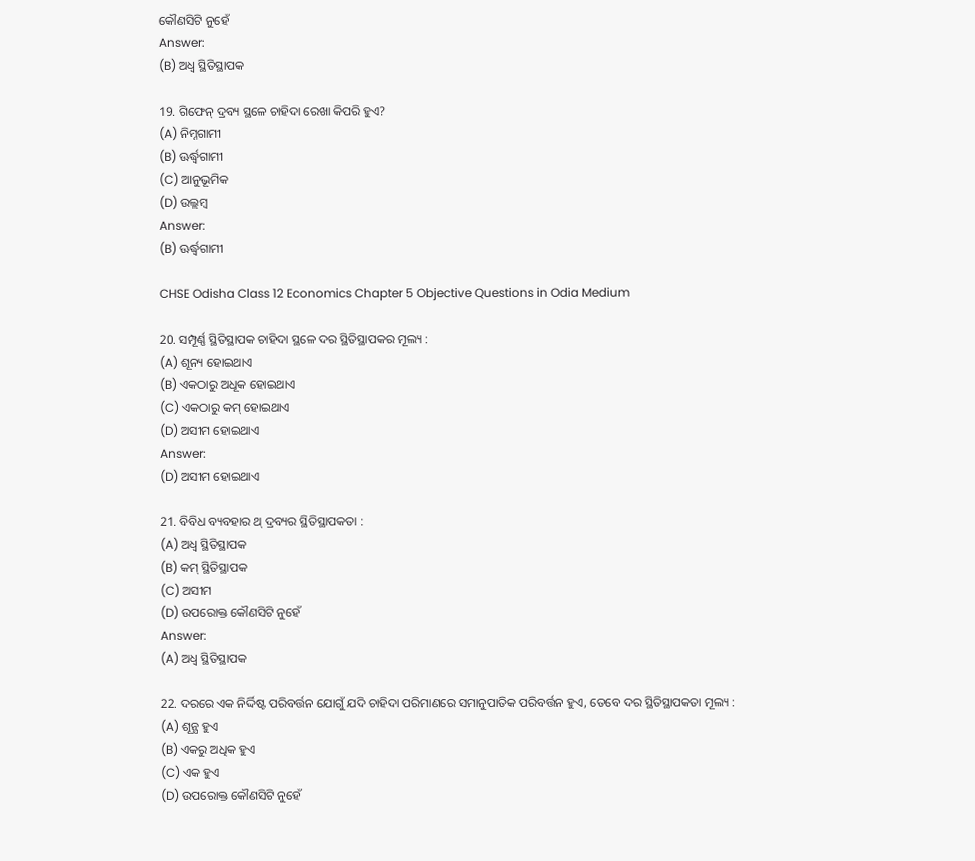କୌଣସିଟି ନୁହେଁ
Answer:
(B) ଅଧ୍ଵ ସ୍ଥିତିସ୍ଥାପକ

19. ଗିଫେନ୍ ଦ୍ରବ୍ୟ ସ୍ଥଳେ ଚାହିଦା ରେଖା କିପରି ହୁଏ?
(A) ନିମ୍ନଗାମୀ
(B) ଊର୍ଦ୍ଧ୍ୱଗାମୀ
(C) ଆନୁଭୂମିକ
(D) ଉଲ୍ଲମ୍ବ
Answer:
(B) ଊର୍ଦ୍ଧ୍ୱଗାମୀ

CHSE Odisha Class 12 Economics Chapter 5 Objective Questions in Odia Medium

20. ସମ୍ପୂର୍ଣ୍ଣ ସ୍ଥିତିସ୍ଥାପକ ଚାହିଦା ସ୍ଥଳେ ଦର ସ୍ଥିତିସ୍ଥାପକର ମୂଲ୍ୟ :
(A) ଶୂନ୍ୟ ହୋଇଥାଏ
(B) ଏକଠାରୁ ଅଧୂକ ହୋଇଥାଏ
(C) ଏକଠାରୁ କମ୍ ହୋଇଥାଏ
(D) ଅସୀମ ହୋଇଥାଏ
Answer:
(D) ଅସୀମ ହୋଇଥାଏ

21. ବିବିଧ ବ୍ୟବହାର ଥ୍ ଦ୍ରବ୍ୟର ସ୍ଥିତିସ୍ଥାପକତା :
(A) ଅଧ୍ଵ ସ୍ଥିତିସ୍ଥାପକ
(B) କମ୍ ସ୍ଥିତିସ୍ଥାପକ
(C) ଅସୀମ
(D) ଉପରୋକ୍ତ କୌଣସିଟି ନୁହେଁ
Answer:
(A) ଅଧ୍ଵ ସ୍ଥିତିସ୍ଥାପକ

22. ଦରରେ ଏକ ନିର୍ଦ୍ଦିଷ୍ଟ ପରିବର୍ତ୍ତନ ଯୋଗୁଁ ଯଦି ଚାହିଦା ପରିମାଣରେ ସମାନୁପାତିକ ପରିବର୍ତ୍ତନ ହୁଏ, ତେବେ ଦର ସ୍ଥିତିସ୍ଥାପକତା ମୂଲ୍ୟ :
(A) ଶୂନ୍ଯ ହୁଏ
(B) ଏକରୁ ଅଧିକ ହୁଏ
(C) ଏକ ହୁଏ
(D) ଉପରୋକ୍ତ କୌଣସିଟି ନୁହେଁ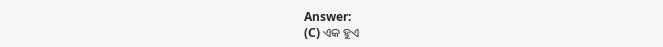Answer:
(C) ଏକ ହୁଏ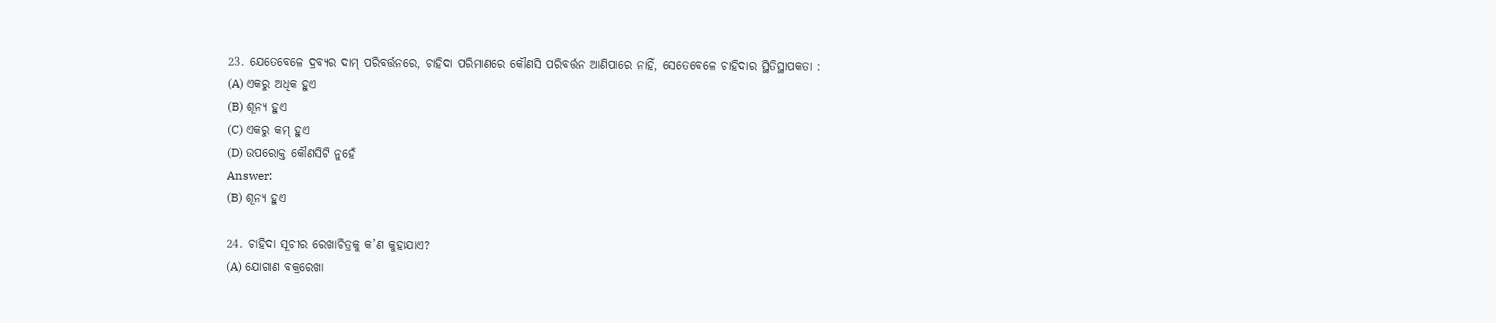23. ଯେତେବେଳେ ଦ୍ରବ୍ୟର ଦାମ୍ ପରିବର୍ତ୍ତନରେ, ଚାହିଦା ପରିମାଣରେ କୌଣସି ପରିବର୍ତ୍ତନ ଆଣିପାରେ ନାହିଁ, ସେତେବେଳେ ଚାହିଦାର ସ୍ଥିତିସ୍ଥାପକତା :
(A) ଏକରୁ ଅଧିକ ହୁଏ
(B) ଶୂନ୍ୟ ହୁଏ
(C) ଏକରୁ କମ୍ ହୁଏ
(D) ଉପରୋକ୍ତ କୌଣସିଟି ନୁହେଁ
Answer:
(B) ଶୂନ୍ୟ ହୁଏ

24. ଚାହିଦା ସୂଚୀର ରେଖାଚିତ୍ରକୁ କ’ଣ କୁହାଯାଏ?
(A) ଯୋଗାଣ ବକ୍ରରେଖା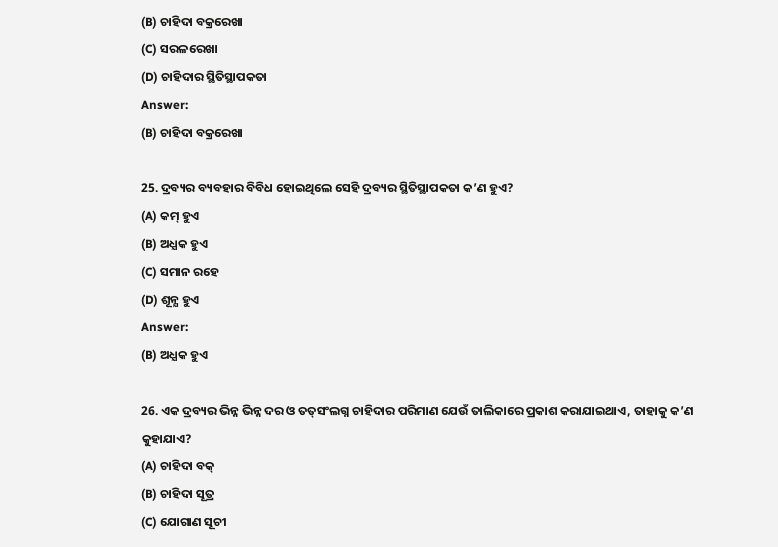(B) ଚାହିଦା ବକ୍ରରେଖା
(C) ସରଳରେଖା
(D) ଚାହିଦାର ସ୍ଥିତିସ୍ଥାପକତା
Answer:
(B) ଚାହିଦା ବକ୍ରରେଖା

25. ଦ୍ରବ୍ୟର ବ୍ୟବହାର ବିବିଧ ହୋଇଥିଲେ ସେହି ଦ୍ରବ୍ୟର ସ୍ଥିତିସ୍ଥାପକତା କ’ଣ ହୁଏ?
(A) କମ୍ ହୁଏ
(B) ଅଧ୍ଯକ ହୁଏ
(C) ସମାନ ରହେ
(D) ଶୂନ୍ଯ ହୁଏ
Answer:
(B) ଅଧ୍ଯକ ହୁଏ

26. ଏକ ଦ୍ରବ୍ୟର ଭିନ୍ନ ଭିନ୍ନ ଦର ଓ ତତ୍‌ସଂଲଗ୍ନ ଚାହିଦାର ପରିମାଣ ଯେଉଁ ତାଲିକାରେ ପ୍ରକାଶ କରାଯାଇଥାଏ, ତାହାକୁ କ’ଣ କୁହାଯାଏ?
(A) ଚାହିଦା ବକ୍
(B) ଚାହିଦା ସୂତ୍ର
(C) ଯୋଗାଣ ସୂଚୀ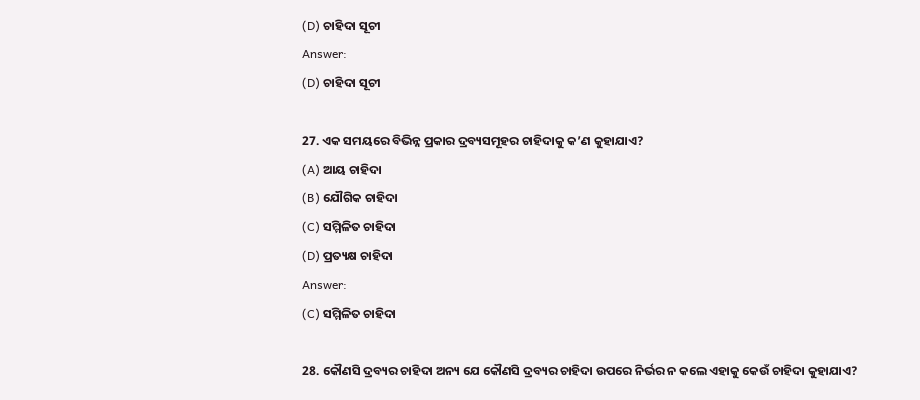(D) ଚାହିଦା ସୂଚୀ
Answer:
(D) ଚାହିଦା ସୂଚୀ

27. ଏକ ସମୟରେ ବିଭିନ୍ନ ପ୍ରକାର ଦ୍ରବ୍ୟସମୂହର ଚାହିଦାକୁ କ’ଣ କୁହାଯାଏ?
(A) ଆୟ ଚାହିଦା
(B) ଯୌଗିକ ଚାହିଦା
(C) ସମ୍ମିଳିତ ଚାହିଦା
(D) ପ୍ରତ୍ୟକ୍ଷ ଚାହିଦା
Answer:
(C) ସମ୍ମିଳିତ ଚାହିଦା

28. କୌଣସି ଦ୍ରବ୍ୟର ଚାହିଦା ଅନ୍ୟ ଯେ କୌଣସି ଦ୍ରବ୍ୟର ଚାହିଦା ଉପରେ ନିର୍ଭର ନ କଲେ ଏହାକୁ କେଉଁ ଚାହିଦା କୁହାଯାଏ?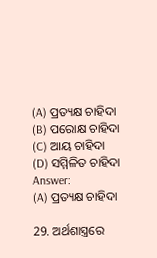(A) ପ୍ରତ୍ୟକ୍ଷ ଚାହିଦା
(B) ପରୋକ୍ଷ ଚାହିଦା
(C) ଆୟ ଚାହିଦା
(D) ସମ୍ମିଳିତ ଚାହିଦା
Answer:
(A) ପ୍ରତ୍ୟକ୍ଷ ଚାହିଦା

29. ଅର୍ଥଶାସ୍ତ୍ରରେ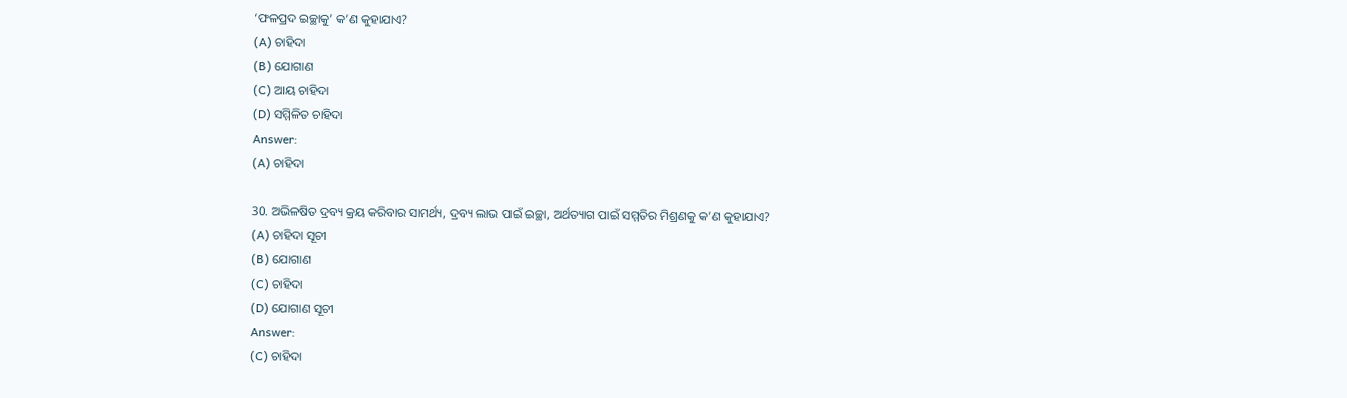‘ଫଳପ୍ରଦ ଇଚ୍ଛାକୁ’ କ’ଣ କୁହାଯାଏ?
(A) ଚାହିଦା
(B) ଯୋଗାଣ
(C) ଆୟ ଚାହିଦା
(D) ସମ୍ମିଳିତ ଚାହିଦା
Answer:
(A) ଚାହିଦା

30. ଅଭିଳଷିତ ଦ୍ରବ୍ୟ କ୍ରୟ କରିବାର ସାମର୍ଥ୍ୟ, ଦ୍ରବ୍ୟ ଲାଭ ପାଇଁ ଇଚ୍ଛା, ଅର୍ଥତ୍ୟାଗ ପାଇଁ ସମ୍ମତିର ମିଶ୍ରଣକୁ କ’ଣ କୁହାଯାଏ?
(A) ଚାହିଦା ସୂଚୀ
(B) ଯୋଗାଣ
(C) ଚାହିଦା
(D) ଯୋଗାଣ ସୂଚୀ
Answer:
(C) ଚାହିଦା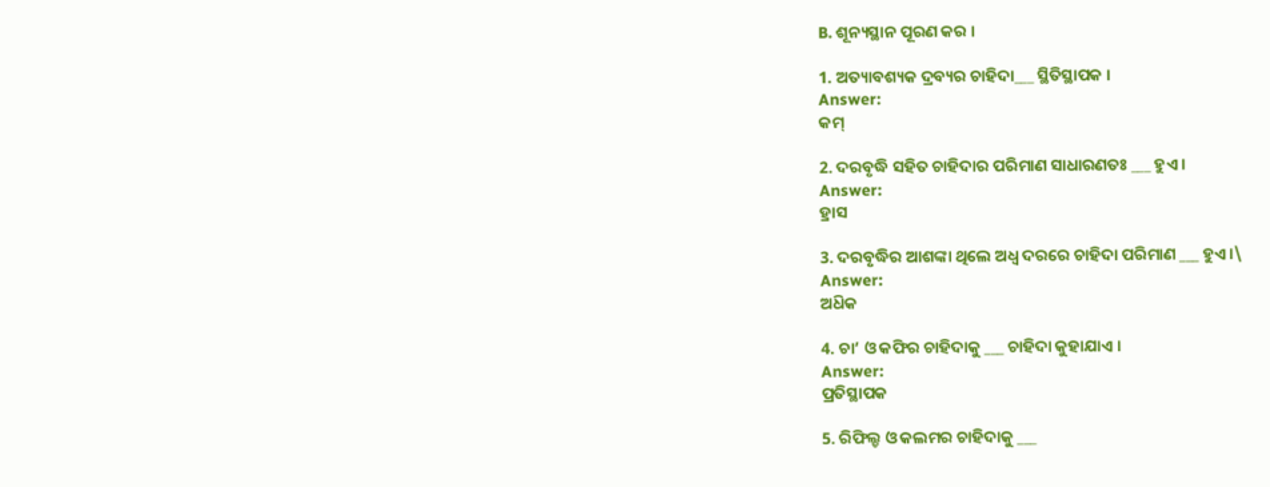B. ଶୂନ୍ୟସ୍ଥାନ ପୂରଣ କର ।

1. ଅତ୍ୟାବଶ୍ୟକ ଦ୍ରବ୍ୟର ଚାହିଦା___ ସ୍ଥିତିସ୍ଥାପକ ।
Answer:
କମ୍‌

2. ଦରବୃଦ୍ଧି ସହିତ ଚାହିଦାର ପରିମାଣ ସାଧାରଣତଃ ___ ହୁଏ ।
Answer:
ହ୍ରାସ

3. ଦରବୃଦ୍ଧିର ଆଶଙ୍କା ଥିଲେ ଅଧ୍ଵ ଦରରେ ଚାହିଦା ପରିମାଣ ___ ହୁଏ ।\
Answer:
ଅଧ‌ିକ

4. ଚା’ ଓ କଫିର ଚାହିଦାକୁ ___ ଚାହିଦା କୁହାଯାଏ ।
Answer:
ପ୍ରତିସ୍ଥାପକ

5. ରିଫିଲ୍ଡ ଓ କଲମର ଚାହିଦାକୁ ___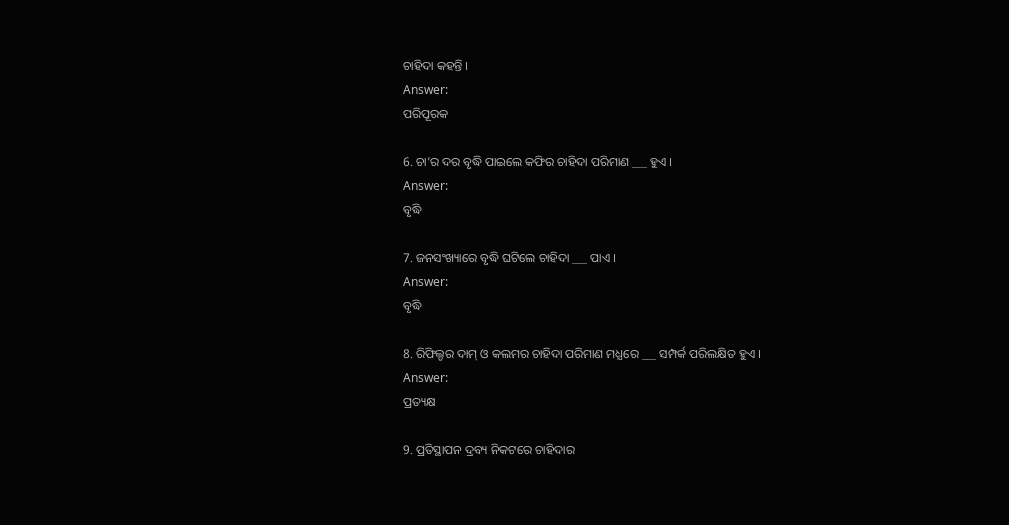ଚାହିଦା କହନ୍ତି ।
Answer:
ପରିପୂରକ

6. ଚା’ର ଦର ବୃଦ୍ଧି ପାଇଲେ କଫିର ଚାହିଦା ପରିମାଣ ___ ହୁଏ ।
Answer:
ବୃଦ୍ଧି

7. ଜନସଂଖ୍ୟାରେ ବୃଦ୍ଧି ଘଟିଲେ ଚାହିଦା ___ ପାଏ ।
Answer:
ବୃଦ୍ଧି

8. ରିଫିଲ୍ଡର ଦାମ୍ ଓ କଲମର ଚାହିଦା ପରିମାଣ ମଧ୍ଯରେ ___ ସମ୍ପର୍କ ପରିଲକ୍ଷିତ ହୁଏ ।
Answer:
ପ୍ରତ୍ୟକ୍ଷ

9. ପ୍ରତିସ୍ଥାପନ ଦ୍ରବ୍ୟ ନିକଟରେ ଚାହିଦାର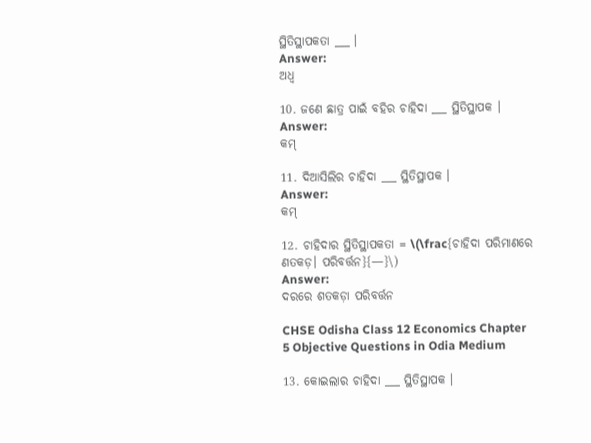ସ୍ଥିତିସ୍ଥାପକତା ___ ।
Answer:
ଅଧ୍ଵ

10. ଜଣେ ଛାତ୍ର ପାଇଁ ବହିର ଚାହିଦା ___ ସ୍ଥିତିସ୍ଥାପକ ।
Answer:
କମ୍

11. ଦିଆସିଲିର ଚାହିଦା ___ ସ୍ଥିତିସ୍ଥାପକ ।
Answer:
କମ୍

12. ଚାହିଦାର ସ୍ଥିତିସ୍ଥାପକତା = \(\frac{ଚାହିଦା ପରିମାଣରେ ଣତକଡ଼। ପରିବର୍ତ୍ତନ}{—}\)
Answer:
ଦରରେ ଶତକଡ଼ା ପରିବର୍ତ୍ତନ

CHSE Odisha Class 12 Economics Chapter 5 Objective Questions in Odia Medium

13. କୋଇଲାର ଚାହିଦା ___ ସ୍ଥିତିସ୍ଥାପକ ।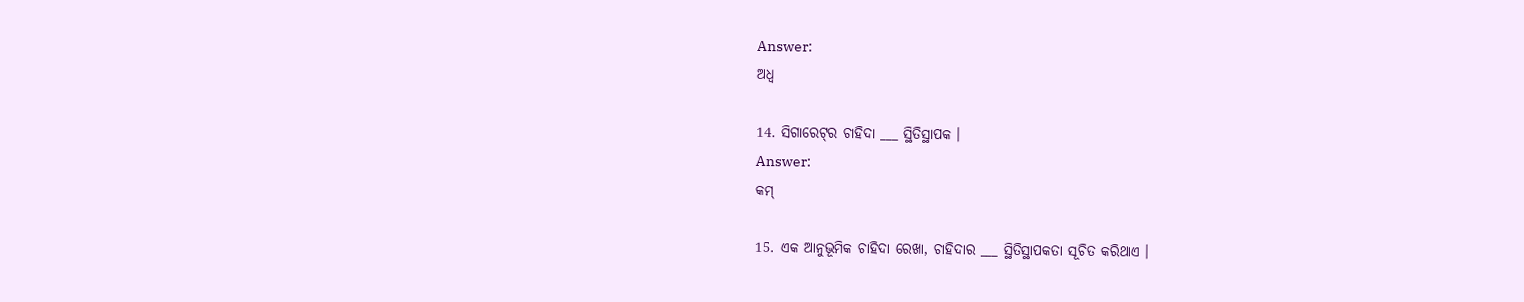Answer:
ଅଧ୍ଵ

14. ସିଗାରେଟ୍‌ର ଚାହିଦା ___ ସ୍ଥିତିସ୍ଥାପକ ।
Answer:
କମ୍

15. ଏକ ଆନୁଭୂମିକ ଚାହିଦା ରେଖା, ଚାହିଦାର ___ ସ୍ଥିତିସ୍ଥାପକତା ସୂଚିତ କରିଥାଏ ।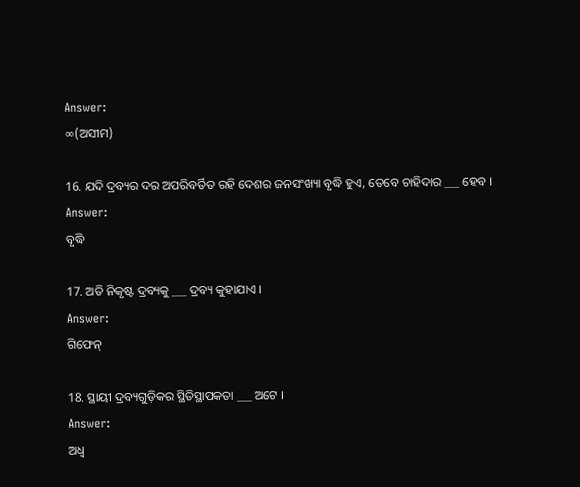Answer:
∞(ଅସୀମ)

16. ଯଦି ଦ୍ରବ୍ୟର ଦର ଅପରିବର୍ତିତ ରହି ଦେଶର ଜନସଂଖ୍ୟା ବୃଦ୍ଧି ହୁଏ, ତେବେ ଚାହିଦାର ___ ହେବ ।
Answer:
ବୃଦ୍ଧି

17. ଅତି ନିକୃଷ୍ଟ ଦ୍ରବ୍ୟକୁ ___ ଦ୍ରବ୍ୟ କୁହାଯାଏ ।
Answer:
ଗିଫେନ୍

18. ସ୍ଥାୟୀ ଦ୍ରବ୍ୟଗୁଡ଼ିକର ସ୍ଥିତିସ୍ଥାପକତା ___ ଅଟେ ।
Answer:
ଅଧ୍ଵ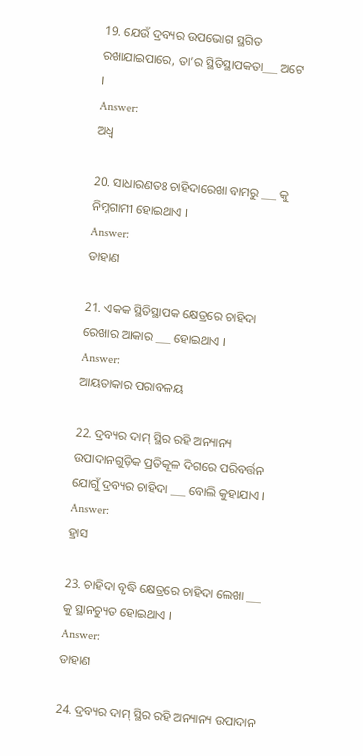19. ଯେଉଁ ଦ୍ରବ୍ୟର ଉପଭୋଗ ସ୍ଥଗିତ ରଖାଯାଇପାରେ, ତା’ର ସ୍ଥିତିସ୍ଥାପକତା___ ଅଟେ ।
Answer:
ଅଧ୍ଵ

20. ସାଧାରଣତଃ ଚାହିଦାରେଖା ବାମରୁ ___ କୁ ନିମ୍ନଗାମୀ ହୋଇଥାଏ ।
Answer:
ଡାହାଣ

21. ଏକକ ସ୍ଥିତିସ୍ଥାପକ କ୍ଷେତ୍ରରେ ଚାହିଦା ରେଖାର ଆକାର ___ ହୋଇଥାଏ ।
Answer:
ଆୟତାକାର ପରାବଳୟ

22. ଦ୍ରବ୍ୟର ଦାମ୍ ସ୍ଥିର ରହି ଅନ୍ୟାନ୍ୟ ଉପାଦାନଗୁଡ଼ିକ ପ୍ରତିକୂଳ ଦିଗରେ ପରିବର୍ତ୍ତନ ଯୋଗୁଁ ଦ୍ରବ୍ୟର ଚାହିଦା ___ ବୋଲି କୁହାଯାଏ ।
Answer:
ହ୍ରାସ

23. ଚାହିଦା ବୃଦ୍ଧି କ୍ଷେତ୍ରରେ ଚାହିଦା ଲେଖା ___ କୁ ସ୍ଥାନଚ୍ୟୁତ ହୋଇଥାଏ ।
Answer:
ଡାହାଣ

24. ଦ୍ରବ୍ୟର ଦାମ୍ ସ୍ଥିର ରହି ଅନ୍ୟାନ୍ୟ ଉପାଦାନ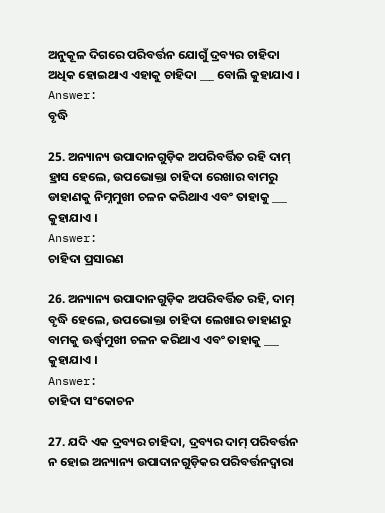ଅନୁକୂଳ ଦିଗରେ ପରିବର୍ତ୍ତନ ଯୋଗୁଁ ଦ୍ରବ୍ୟର ଚାହିଦା ଅଧିକ ହୋଇଥାଏ ଏହାକୁ ଚାହିଦା ___ ବୋଲି କୁହାଯାଏ ।
Answer:
ବୃଦ୍ଧି

25. ଅନ୍ୟାନ୍ୟ ଉପାଦାନଗୁଡ଼ିକ ଅପରିବର୍ତ୍ତିତ ରହି ଦାମ୍ ହ୍ରାସ ହେଲେ, ଉପଭୋକ୍ତା ଚାହିଦା ରେଖାର ବାମରୁ ଡାହାଣକୁ ନିମ୍ନମୁଖୀ ଚଳନ କରିଥାଏ ଏବଂ ତାହାକୁ ___ କୁହାଯାଏ ।
Answer:
ଚାହିଦା ପ୍ରସାରଣ

26. ଅନ୍ୟାନ୍ୟ ଉପାଦାନଗୁଡ଼ିକ ଅପରିବର୍ତ୍ତିତ ରହି, ଦାମ୍ ବୃଦ୍ଧି ହେଲେ, ଉପଭୋକ୍ତା ଚାହିଦା ଲେଖାର ଡାହାଣରୁ ବାମକୁ ଊର୍ଦ୍ଧ୍ୱମୁଖୀ ଚଳନ କରିଥାଏ ଏବଂ ତାହାକୁ ___ କୁହାଯାଏ ।
Answer:
ଚାହିଦା ସଂକୋଚନ

27. ଯଦି ଏକ ଦ୍ରବ୍ୟର ଚାହିଦା, ଦ୍ରବ୍ୟର ଦାମ୍ ପରିବର୍ତ୍ତନ ନ ହୋଇ ଅନ୍ୟାନ୍ୟ ଉପାଦାନଗୁଡ଼ିକର ପରିବର୍ତ୍ତନଦ୍ୱାରା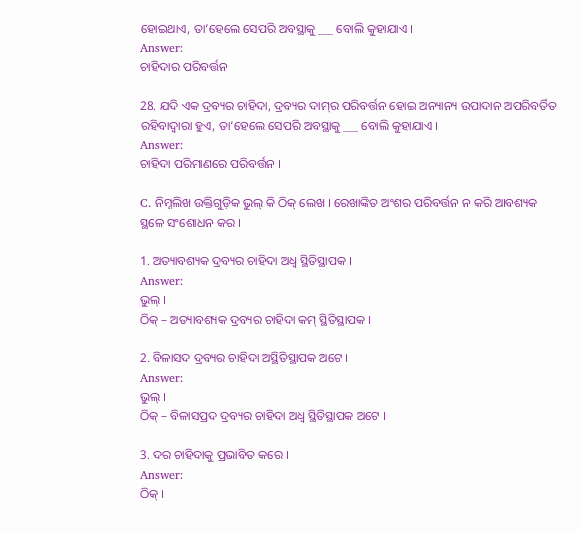ହୋଇଥାଏ, ତା’ହେଲେ ସେପରି ଅବସ୍ଥାକୁ ___ ବୋଲି କୁହାଯାଏ ।
Answer:
ଚାହିଦାର ପରିବର୍ତ୍ତନ

28. ଯଦି ଏକ ଦ୍ରବ୍ୟର ଚାହିଦା, ଦ୍ରବ୍ୟର ଦାମ୍‌ର ପରିବର୍ତ୍ତନ ହୋଇ ଅନ୍ୟାନ୍ୟ ଉପାଦାନ ଅପରିବର୍ତିତ ରହିବାଦ୍ୱାରା ହୁଏ, ତା’ହେଲେ ସେପରି ଅବସ୍ଥାକୁ ___ ବୋଲି କୁହାଯାଏ ।
Answer:
ଚାହିଦା ପରିମାଣରେ ପରିବର୍ତ୍ତନ ।

C. ନିମ୍ନଲିଖ ଉକ୍ତିଗୁଡ଼ିକ ଭୁଲ୍ କି ଠିକ୍ ଲେଖ । ରେଖାଙ୍କିତ ଅଂଶର ପରିବର୍ତ୍ତନ ନ କରି ଆବଶ୍ୟକ ସ୍ଥଳେ ସଂଶୋଧନ କର ।

1. ଅତ୍ୟାବଶ୍ୟକ ଦ୍ରବ୍ୟର ଚାହିଦା ଅଧ୍ଵ ସ୍ଥିତିସ୍ଥାପକ ।
Answer:
ଭୁଲ୍ ।
ଠିକ୍ – ଅତ୍ୟାବଶ୍ୟକ ଦ୍ରବ୍ୟର ଚାହିଦା କମ୍ ସ୍ଥିତିସ୍ଥାପକ ।

2. ବିଳାସଦ ଦ୍ରବ୍ୟର ଚାହିଦା ଅସ୍ଥିତିସ୍ଥାପକ ଅଟେ ।
Answer:
ଭୁଲ୍ ।
ଠିକ୍ – ବିଳାସପ୍ରଦ ଦ୍ରବ୍ୟର ଚାହିଦା ଅଧ୍ଵ ସ୍ଥିତିସ୍ଥାପକ ଅଟେ ।

3. ଦର ଚାହିଦାକୁ ପ୍ରଭାବିତ କରେ ।
Answer:
ଠିକ୍ ।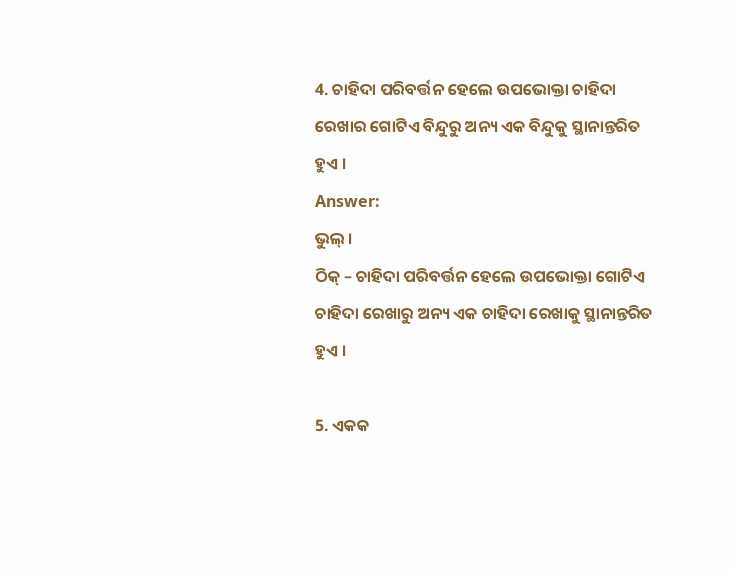4. ଚାହିଦା ପରିବର୍ତ୍ତନ ହେଲେ ଉପଭୋକ୍ତା ଚାହିଦା ରେଖାର ଗୋଟିଏ ବିନ୍ଦୁରୁ ଅନ୍ୟ ଏକ ବିନ୍ଦୁକୁ ସ୍ଥାନାନ୍ତରିତ ହୁଏ ।
Answer:
ଭୁଲ୍ ।
ଠିକ୍ – ଚାହିଦା ପରିବର୍ତ୍ତନ ହେଲେ ଉପଭୋକ୍ତା ଗୋଟିଏ ଚାହିଦା ରେଖାରୁ ଅନ୍ୟ ଏକ ଚାହିଦା ରେଖାକୁ ସ୍ଥାନାନ୍ତରିତ ହୁଏ ।

5. ଏକକ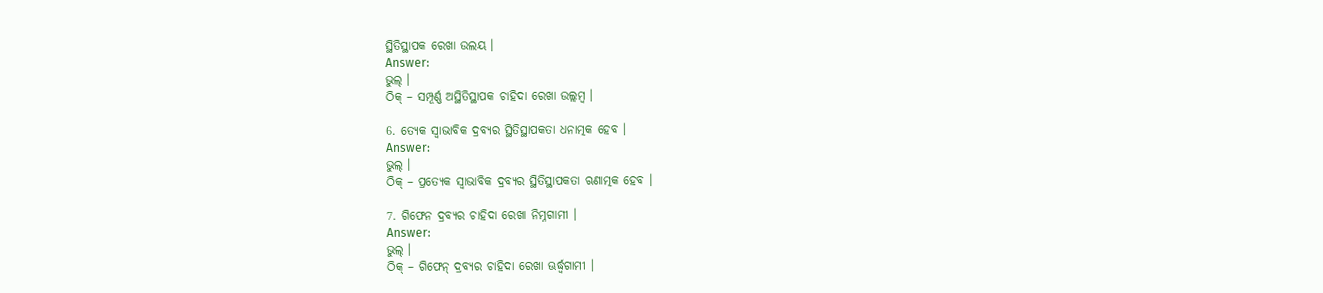ସ୍ଥିତିସ୍ଥାପକ ରେଖା ଉଲୟ ।
Answer:
ଭୁଲ୍ ।
ଠିକ୍ – ସମ୍ପୂର୍ଣ୍ଣ ଅସ୍ଥିତିସ୍ଥାପକ ଚାହିଦା ରେଖା ଉଲ୍ଲମ୍ବ ।

6. ତ୍ୟେକ ସ୍ଵାଭାବିକ ଦ୍ରବ୍ୟର ସ୍ଥିତିସ୍ଥାପକତା ଧନାତ୍ମକ ହେବ ।
Answer:
ଭୁଲ୍ ।
ଠିକ୍ – ପ୍ରତ୍ୟେକ ସ୍ଵାଭାବିକ ଦ୍ରବ୍ୟର ସ୍ଥିତିସ୍ଥାପକତା ଋଣାତ୍ମକ ହେବ ।

7. ଗିଫେନ ଦ୍ରବ୍ୟର ଚାହିଦା ରେଖା ନିମ୍ନଗାମୀ ।
Answer:
ଭୁଲ୍ ।
ଠିକ୍ – ଗିଫେନ୍ ଦ୍ରବ୍ୟର ଚାହିଦା ରେଖା ଊର୍ଦ୍ଧ୍ୱଗାମୀ ।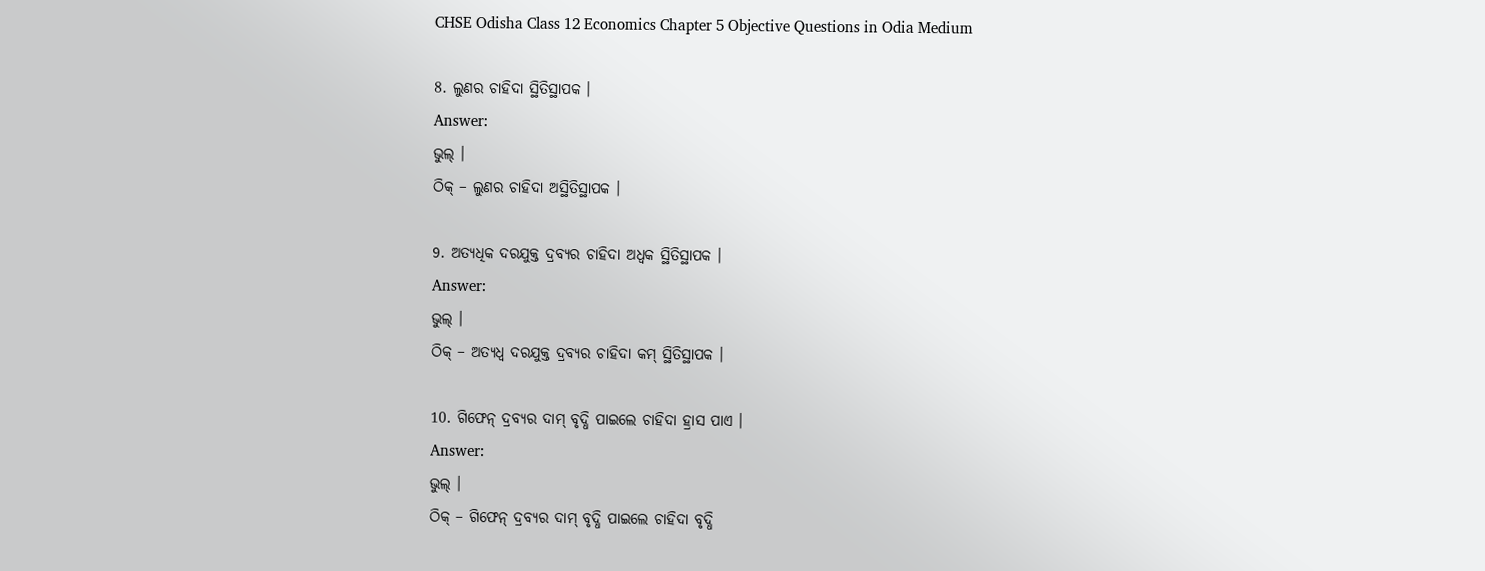CHSE Odisha Class 12 Economics Chapter 5 Objective Questions in Odia Medium

8. ଲୁଣର ଚାହିଦା ସ୍ଥିତିସ୍ଥାପକ ।
Answer:
ଭୁଲ୍ ।
ଠିକ୍ – ଲୁଣର ଚାହିଦା ଅସ୍ଥିତିସ୍ଥାପକ ।

9. ଅତ୍ୟଧିକ ଦରଯୁକ୍ତ ଦ୍ରବ୍ୟର ଚାହିଦା ଅଧ୍ବକ ସ୍ଥିତିସ୍ଥାପକ ।
Answer:
ଭୁଲ୍ ।
ଠିକ୍ – ଅତ୍ୟଧ୍ଵ ଦରଯୁକ୍ତ ଦ୍ରବ୍ୟର ଚାହିଦା କମ୍ ସ୍ଥିତିସ୍ଥାପକ ।

10. ଗିଫେନ୍ ଦ୍ରବ୍ୟର ଦାମ୍ ବୃଦ୍ଧି ପାଇଲେ ଚାହିଦା ହ୍ରାସ ପାଏ ।
Answer:
ଭୁଲ୍ ।
ଠିକ୍ – ଗିଫେନ୍ ଦ୍ରବ୍ୟର ଦାମ୍ ବୃଦ୍ଧି ପାଇଲେ ଚାହିଦା ବୃଦ୍ଧି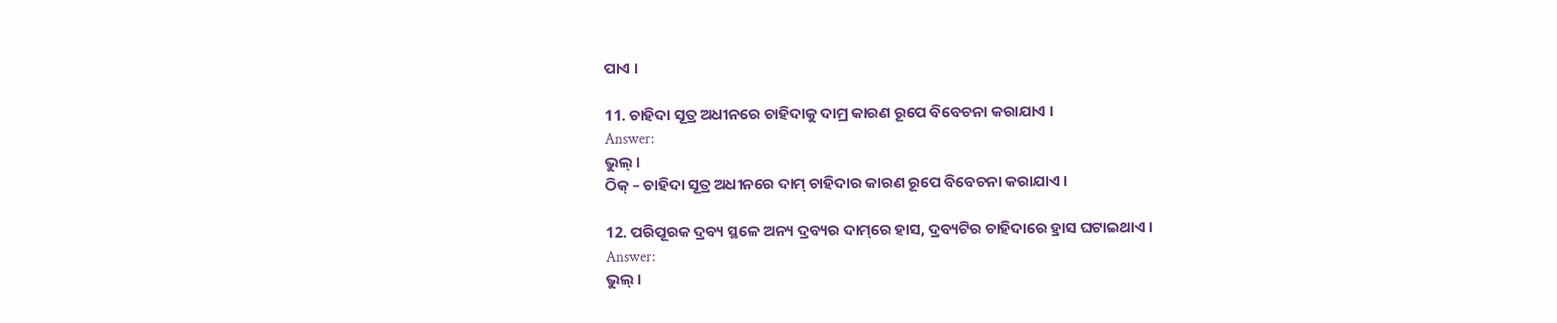ପାଏ ।

11. ଚାହିଦା ସୂତ୍ର ଅଧୀନରେ ଚାହିଦାକୁ ଦାମ୍ର କାରଣ ରୂପେ ବିବେଚନା କରାଯାଏ ।
Answer:
ଭୁଲ୍ ।
ଠିକ୍ – ଚାହିଦା ସୂତ୍ର ଅଧୀନରେ ଦାମ୍‌ ଚାହିଦାର କାରଣ ରୂପେ ବିବେଚନା କରାଯାଏ ।

12. ପରିପୂରକ ଦ୍ରବ୍ୟ ସ୍ଥଳେ ଅନ୍ୟ ଦ୍ରବ୍ୟର ଦାମ୍‌ରେ ହାସ, ଦ୍ରବ୍ୟଟିର ଚାହିଦାରେ ହ୍ରାସ ଘଟାଇଥାଏ ।
Answer:
ଭୁଲ୍ ।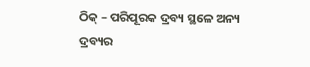ଠିକ୍ – ପରିପୂରକ ଦ୍ରବ୍ୟ ସ୍ଥଳେ ଅନ୍ୟ ଦ୍ରବ୍ୟର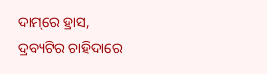ଦାମ୍‌ରେ ହ୍ରାସ, ଦ୍ରବ୍ୟଟିର ଚାହିଦାରେ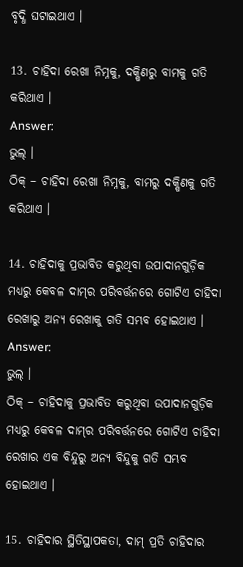ବୃଦ୍ଧି ଘଟାଇଥାଏ ।

13. ଚାହିଦା ରେଖା ନିମ୍ନକୁ, ଦକ୍ଷିଣରୁ ବାମକୁ ଗତି କରିଥାଏ ।
Answer:
ଭୁଲ୍ ।
ଠିକ୍ – ଚାହିଦା ରେଖା ନିମ୍ନକୁ, ବାମରୁ ଦକ୍ଷିଣକୁ ଗତି କରିଥାଏ ।

14. ଚାହିଦାକୁ ପ୍ରଭାବିତ କରୁଥିବା ଉପାଦାନଗୁଡ଼ିକ ମଧ୍ୟରୁ କେବଳ ଦାମ୍‌ର ପରିବର୍ତ୍ତନରେ ଗୋଟିଏ ଚାହିଦା ରେଖାରୁ ଅନ୍ୟ ରେଖାକୁ ଗତି ସମ୍ଭବ ହୋଇଥାଏ ।
Answer:
ଭୁଲ୍ ।
ଠିକ୍ – ଚାହିଦାକୁ ପ୍ରଭାବିତ କରୁଥିବା ଉପାଦାନଗୁଡ଼ିକ ମଧ୍ୟରୁ କେବଳ ଦାମ୍‌ର ପରିବର୍ତ୍ତନରେ ଗୋଟିଏ ଚାହିଦା ରେଖାର ଏକ ବିନ୍ଦୁରୁ ଅନ୍ୟ ବିନ୍ଦୁକୁ ଗତି ସମ୍ଭବ ହୋଇଥାଏ ।

15. ଚାହିଦାର ସ୍ଥିତିସ୍ଥାପକତା, ଦାମ୍ ପ୍ରତି ଚାହିଦାର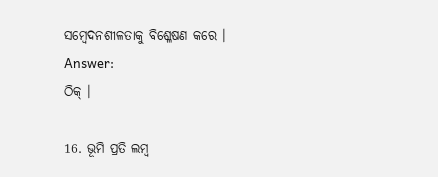ସମ୍ବେଦନଶୀଳତାକୁ ବିଶ୍ଳେଷଣ କରେ ।
Answer:
ଠିକ୍ ।

16. ଭୂମି ପ୍ରତି ଲମ୍ବ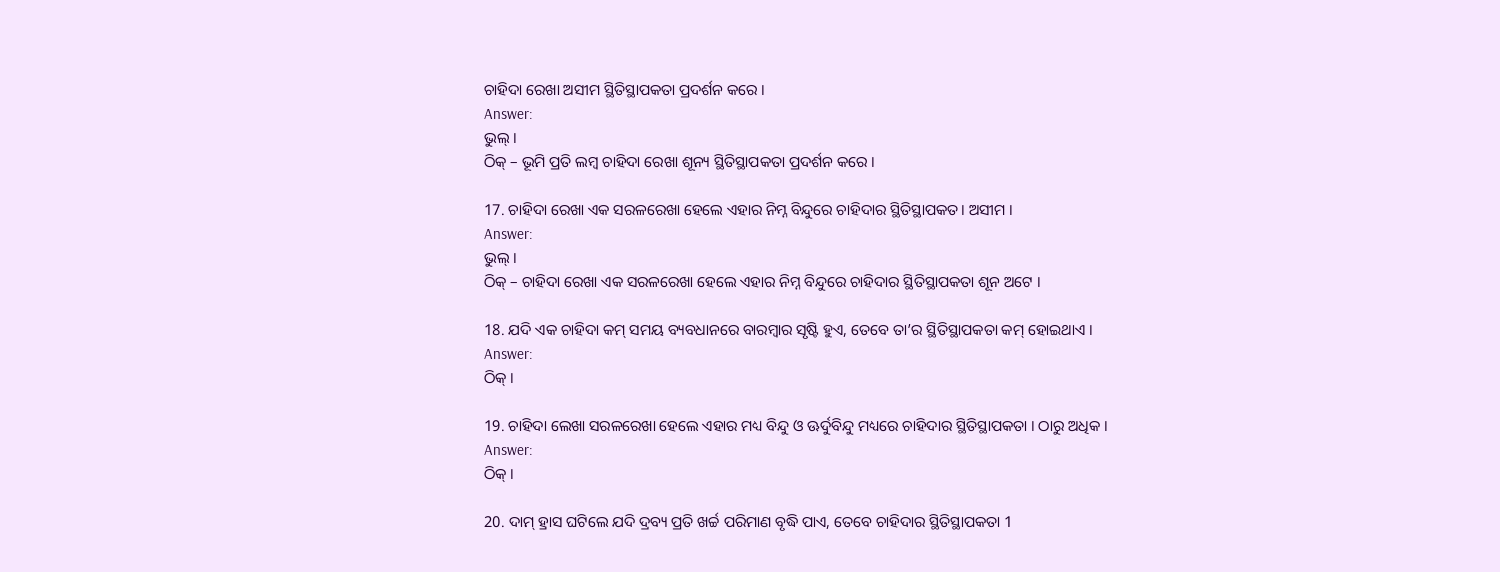ଚାହିଦା ରେଖା ଅସୀମ ସ୍ଥିତିସ୍ଥାପକତା ପ୍ରଦର୍ଶନ କରେ ।
Answer:
ଭୁଲ୍ ।
ଠିକ୍ – ଭୂମି ପ୍ରତି ଲମ୍ବ ଚାହିଦା ରେଖା ଶୂନ୍ୟ ସ୍ଥିତିସ୍ଥାପକତା ପ୍ରଦର୍ଶନ କରେ ।

17. ଚାହିଦା ରେଖା ଏକ ସରଳରେଖା ହେଲେ ଏହାର ନିମ୍ନ ବିନ୍ଦୁରେ ଚାହିଦାର ସ୍ଥିତିସ୍ଥାପକତ। ଅସୀମ ।
Answer:
ଭୁଲ୍ ।
ଠିକ୍ – ଚାହିଦା ରେଖା ଏକ ସରଳରେଖା ହେଲେ ଏହାର ନିମ୍ନ ବିନ୍ଦୁରେ ଚାହିଦାର ସ୍ଥିତିସ୍ଥାପକତା ଶୂନ ଅଟେ ।

18. ଯଦି ଏକ ଚାହିଦା କମ୍ ସମୟ ବ୍ୟବଧାନରେ ବାରମ୍ବାର ସୃଷ୍ଟି ହୁଏ, ତେବେ ତା’ର ସ୍ଥିତିସ୍ଥାପକତା କମ୍ ହୋଇଥାଏ ।
Answer:
ଠିକ୍ ।

19. ଚାହିଦା ଲେଖା ସରଳରେଖା ହେଲେ ଏହାର ମଧ୍ୟ ବିନ୍ଦୁ ଓ ଊର୍ଦୁବିନ୍ଦୁ ମଧ୍ୟରେ ଚାହିଦାର ସ୍ଥିତିସ୍ଥାପକତା । ଠାରୁ ଅଧିକ ।
Answer:
ଠିକ୍ ।

20. ଦାମ୍ ହ୍ରାସ ଘଟିଲେ ଯଦି ଦ୍ରବ୍ୟ ପ୍ରତି ଖର୍ଚ୍ଚ ପରିମାଣ ବୃଦ୍ଧି ପାଏ, ତେବେ ଚାହିଦାର ସ୍ଥିତିସ୍ଥାପକତା 1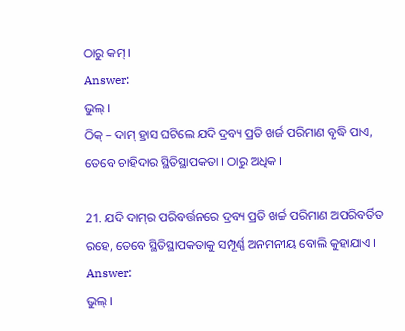ଠାରୁ କମ୍ ।
Answer:
ଭୁଲ୍ ।
ଠିକ୍ – ଦାମ୍ ହ୍ରାସ ଘଟିଲେ ଯଦି ଦ୍ରବ୍ୟ ପ୍ରତି ଖର୍ଜ ପରିମାଣ ବୃଦ୍ଧି ପାଏ, ତେବେ ଚାହିଦାର ସ୍ଥିତିସ୍ଥାପକତା । ଠାରୁ ଅଧିକ ।

21. ଯଦି ଦାମ୍‌ର ପରିବର୍ତ୍ତନରେ ଦ୍ରବ୍ୟ ପ୍ରତି ଖର୍ଚ୍ଚ ପରିମାଣ ଅପରିବର୍ତିତ ରହେ, ତେବେ ସ୍ଥିତିସ୍ଥାପକତାକୁ ସମ୍ପୂର୍ଣ୍ଣ ଅନମନୀୟ ବୋଲି କୁହାଯାଏ ।
Answer:
ଭୁଲ୍ ।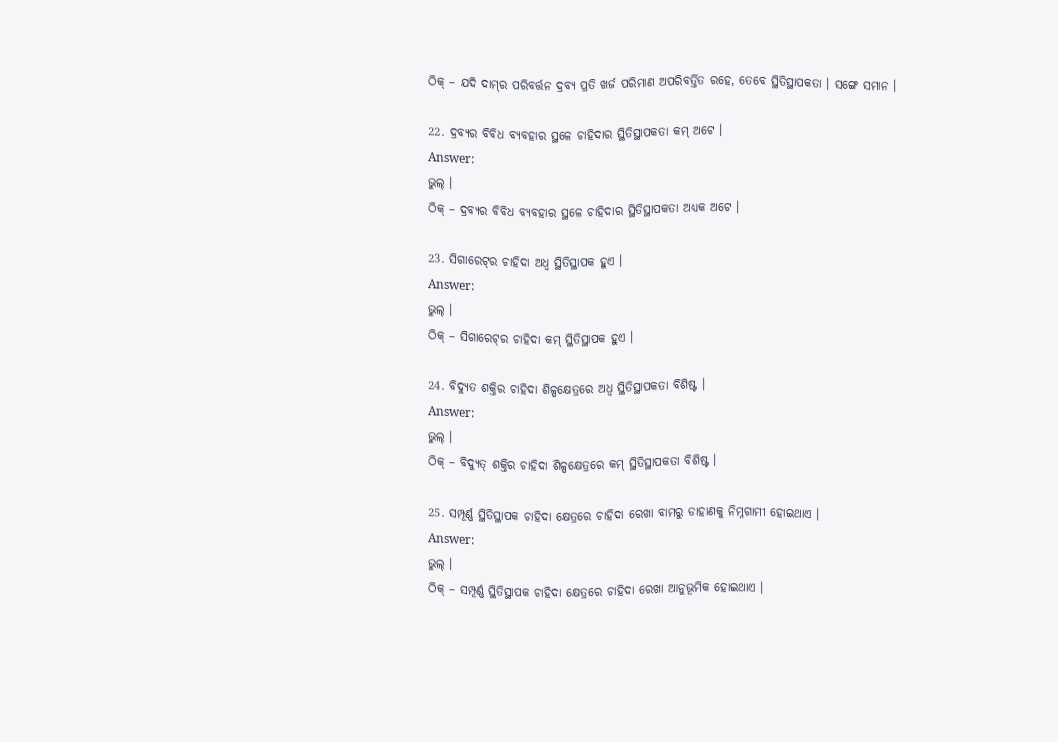ଠିକ୍ – ଯଦି ଦାମ୍‌ର ପରିବର୍ତ୍ତନ ଦ୍ରବ୍ୟ ପ୍ରତି ଖର୍ଜ ପରିମାଣ ଅପରିବର୍ତ୍ତିତ ରହେ, ତେବେ ସ୍ଥିତିସ୍ଥାପକତା । ସଙ୍ଗେ ସମାନ ।

22. ଦ୍ରବ୍ୟର ବିବିଧ ବ୍ୟବହାର ସ୍ଥଳେ ଚାହିଦାର ସ୍ଥିତିସ୍ଥାପକତା କମ୍ ଅଟେ ।
Answer:
ଭୁଲ୍ ।
ଠିକ୍ – ଦ୍ରବ୍ୟର ବିବିଧ ବ୍ୟବହାର ସ୍ଥଳେ ଚାହିଦାର ସ୍ଥିତିସ୍ଥାପକତା ଅଧ୍ୟକ ଅଟେ ।

23. ସିଗାରେଟ୍‌ର ଚାହିଦା ଅଧ୍ଵ ସ୍ଥିତିସ୍ଥାପକ ହୁଏ ।
Answer:
ଭୁଲ୍ ।
ଠିକ୍ – ସିଗାରେଟ୍‌ର ଚାହିଦା କମ୍ ସ୍ଥିତିସ୍ଥାପକ ହୁଏ ।

24. ବିଦ୍ୟୁତ ଶକ୍ତିର ଚାହିଦା ଶିଳ୍ପକ୍ଷେତ୍ରରେ ଅଧ୍ଵ ସ୍ଥିତିସ୍ଥାପକତା ବିଶିଷ୍ଟ ।
Answer:
ଭୁଲ୍ ।
ଠିକ୍ – ବିଦ୍ୟୁତ୍ ଶକ୍ତିର ଚାହିଦା ଶିଳ୍ପକ୍ଷେତ୍ରରେ କମ୍ ସ୍ଥିତିସ୍ଥାପକତା ବିଶିଷ୍ଟ ।

25. ସମ୍ପୂର୍ଣ୍ଣ ସ୍ଥିତିସ୍ଥାପକ ଚାହିଦା କ୍ଷେତ୍ରରେ ଚାହିଦା ରେଖା ବାମରୁ ଡାହାଣକୁ ନିମ୍ନଗାମୀ ହୋଇଥାଏ ।
Answer:
ଭୁଲ୍ ।
ଠିକ୍ – ସମ୍ପୂର୍ଣ୍ଣ ସ୍ଥିତିସ୍ଥାପକ ଚାହିଦା କ୍ଷେତ୍ରରେ ଚାହିଦା ରେଖା ଆନୁଭୂମିକ ହୋଇଥାଏ ।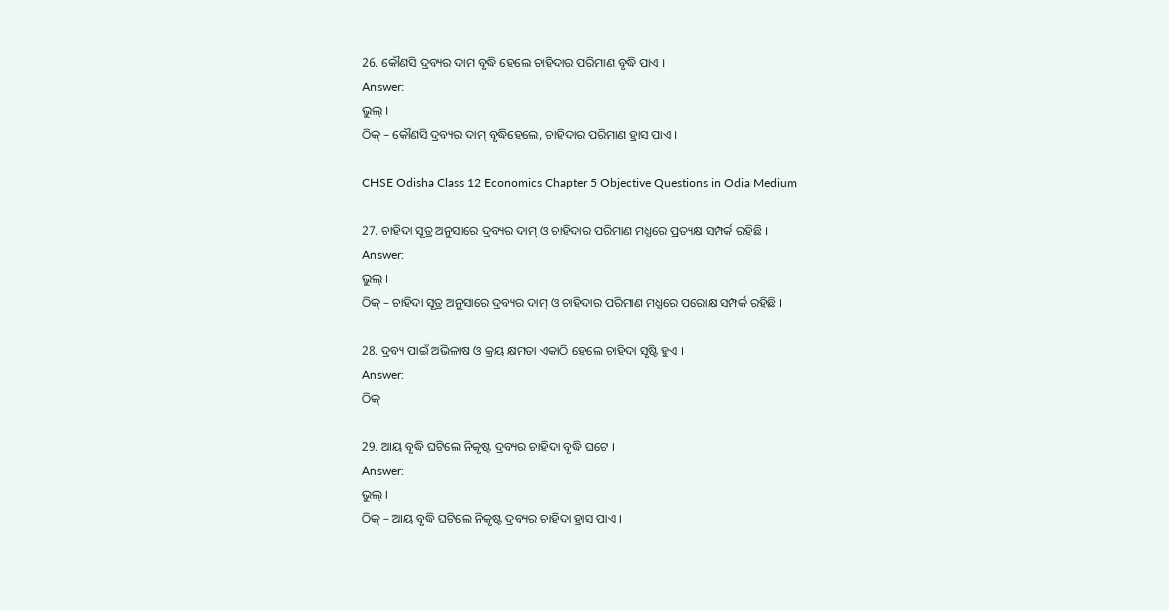26. କୌଣସି ଦ୍ରବ୍ୟର ଦାମ ବୃଦ୍ଧି ହେଲେ ଚାହିଦାର ପରିମାଣ ବୃଦ୍ଧି ପାଏ ।
Answer:
ଭୁଲ୍ ।
ଠିକ୍ – କୌଣସି ଦ୍ରବ୍ୟର ଦାମ୍ ବୃଦ୍ଧିହେଲେ, ଚାହିଦାର ପରିମାଣ ହ୍ରାସ ପାଏ ।

CHSE Odisha Class 12 Economics Chapter 5 Objective Questions in Odia Medium

27. ଚାହିଦା ସୂତ୍ର ଅନୁସାରେ ଦ୍ରବ୍ୟର ଦାମ୍ ଓ ଚାହିଦାର ପରିମାଣ ମଧ୍ଯରେ ପ୍ରତ୍ୟକ୍ଷ ସମ୍ପର୍କ ରହିଛି ।
Answer:
ଭୁଲ୍ ।
ଠିକ୍ – ଚାହିଦା ସୂତ୍ର ଅନୁସାରେ ଦ୍ରବ୍ୟର ଦାମ୍ ଓ ଚାହିଦାର ପରିମାଣ ମଧ୍ଯରେ ପରୋକ୍ଷ ସମ୍ପର୍କ ରହିଛି ।

28. ଦ୍ରବ୍ୟ ପାଇଁ ଅଭିଳାଷ ଓ କ୍ରୟ କ୍ଷମତା ଏକାଠି ହେଲେ ଚାହିଦା ସୃଷ୍ଟି ହୁଏ ।
Answer:
ଠିକ୍

29. ଆୟ ବୃଦ୍ଧି ଘଟିଲେ ନିକୃଷ୍ଟ ଦ୍ରବ୍ୟର ଚାହିଦା ବୃଦ୍ଧି ଘଟେ ।
Answer:
ଭୁଲ୍ ।
ଠିକ୍ – ଆୟ ବୃଦ୍ଧି ଘଟିଲେ ନିକୃଷ୍ଟ ଦ୍ରବ୍ୟର ଚାହିଦା ହ୍ରାସ ପାଏ ।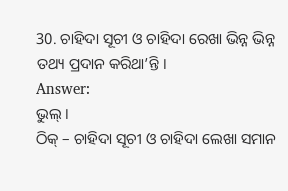30. ଚାହିଦା ସୂଚୀ ଓ ଚାହିଦା ରେଖା ଭିନ୍ନ ଭିନ୍ନ ତଥ୍ୟ ପ୍ରଦାନ କରିଥା’ନ୍ତି ।
Answer:
ଭୁଲ୍ ।
ଠିକ୍ – ଚାହିଦା ସୂଚୀ ଓ ଚାହିଦା ଲେଖା ସମାନ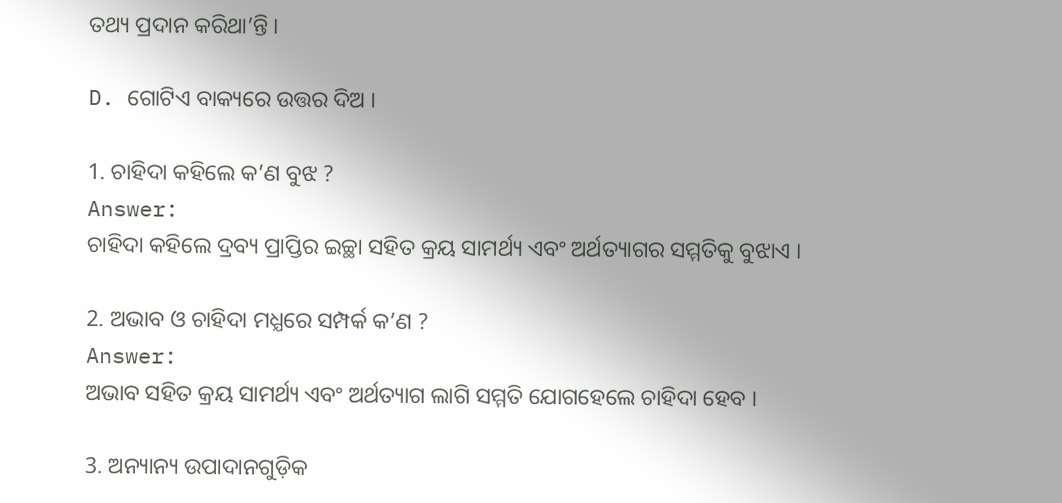ତଥ୍ୟ ପ୍ରଦାନ କରିଥା’ନ୍ତି ।

D. ଗୋଟିଏ ବାକ୍ୟରେ ଉତ୍ତର ଦିଅ ।

1. ଚାହିଦା କହିଲେ କ’ଣ ବୁଝ ?
Answer:
ଚାହିଦା କହିଲେ ଦ୍ରବ୍ୟ ପ୍ରାପ୍ତିର ଇଚ୍ଛା ସହିତ କ୍ରୟ ସାମର୍ଥ୍ୟ ଏବଂ ଅର୍ଥତ୍ୟାଗର ସମ୍ମତିକୁ ବୁଝାଏ ।

2. ଅଭାବ ଓ ଚାହିଦା ମଧ୍ଯରେ ସମ୍ପର୍କ କ’ଣ ?
Answer:
ଅଭାବ ସହିତ କ୍ରୟ ସାମର୍ଥ୍ୟ ଏବଂ ଅର୍ଥତ୍ୟାଗ ଲାଗି ସମ୍ମତି ଯୋଗହେଲେ ଚାହିଦା ହେବ ।

3. ଅନ୍ୟାନ୍ୟ ଉପାଦାନଗୁଡ଼ିକ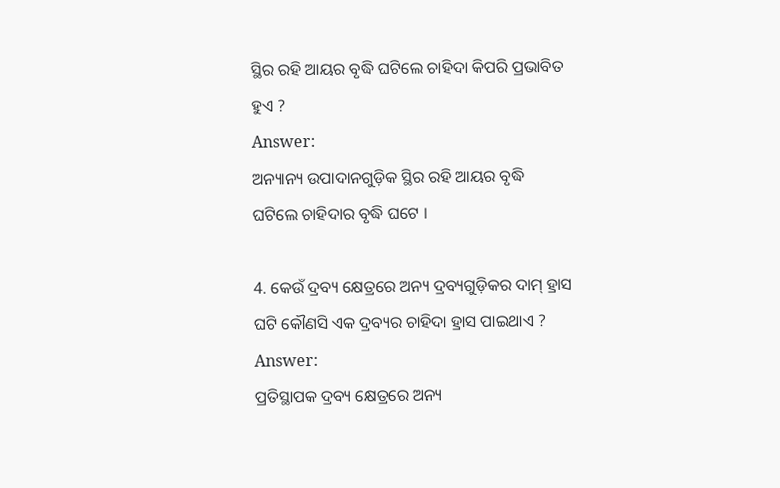ସ୍ଥିର ରହି ଆୟର ବୃଦ୍ଧି ଘଟିଲେ ଚାହିଦା କିପରି ପ୍ରଭାବିତ ହୁଏ ?
Answer:
ଅନ୍ୟାନ୍ୟ ଉପାଦାନଗୁଡ଼ିକ ସ୍ଥିର ରହି ଆୟର ବୃଦ୍ଧି ଘଟିଲେ ଚାହିଦାର ବୃଦ୍ଧି ଘଟେ ।

4. କେଉଁ ଦ୍ରବ୍ୟ କ୍ଷେତ୍ରରେ ଅନ୍ୟ ଦ୍ରବ୍ୟଗୁଡ଼ିକର ଦାମ୍ ହ୍ରାସ ଘଟି କୌଣସି ଏକ ଦ୍ରବ୍ୟର ଚାହିଦା ହ୍ରାସ ପାଇଥାଏ ?
Answer:
ପ୍ରତିସ୍ଥାପକ ଦ୍ରବ୍ୟ କ୍ଷେତ୍ରରେ ଅନ୍ୟ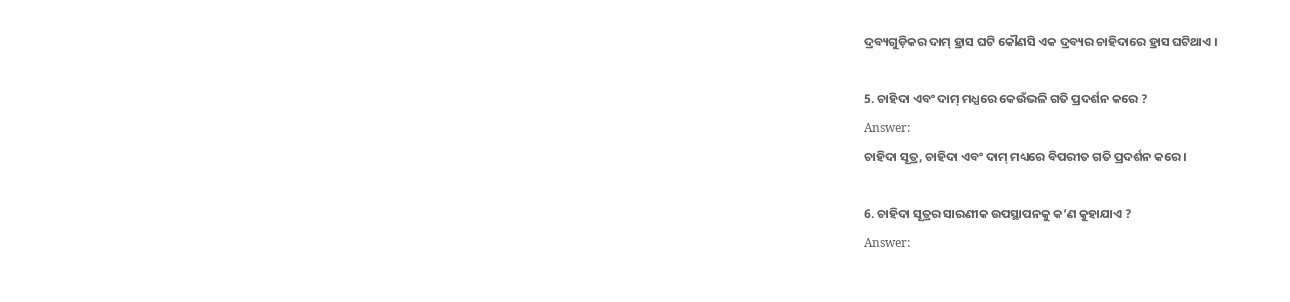ଦ୍ରବ୍ୟଗୁଡ଼ିକର ଦାମ୍ ହ୍ରାସ ଘଟି କୌଣସି ଏକ ଦ୍ରବ୍ୟର ଚାହିଦାରେ ହ୍ରାସ ଘଟିଥାଏ ।

5. ଚାହିଦା ଏବଂ ଦାମ୍ ମଧ୍ଯରେ କେଉଁଭଳି ଗତି ପ୍ରଦର୍ଶନ କରେ ?
Answer:
ଚାହିଦା ସୂତ୍ର, ଚାହିଦା ଏବଂ ଦାମ୍ ମଧ୍ୟରେ ବିପରୀତ ଗତି ପ୍ରଦର୍ଶନ କରେ ।

6. ଚାହିଦା ସୂତ୍ରର ସାରଣୀକ ଉପସ୍ଥାପନକୁ କ’ଣ କୁହାଯାଏ ?
Answer: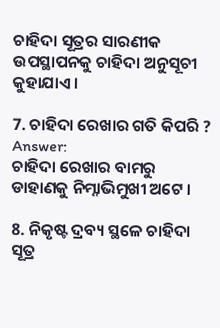ଚାହିଦା ସୂତ୍ରର ସାରଣୀକ ଉପସ୍ଥାପନକୁ ଚାହିଦା ଅନୁସୂଚୀ କୁହାଯାଏ ।

7. ଚାହିଦା ରେଖାର ଗତି କିପରି ?
Answer:
ଚାହିଦା ରେଖାର ବାମରୁ ଡାହାଣକୁ ନିମ୍ନାଭିମୁଖୀ ଅଟେ ।

8. ନିକୃଷ୍ଟ ଦ୍ରବ୍ୟ ସ୍ଥଳେ ଚାହିଦା ସୂତ୍ର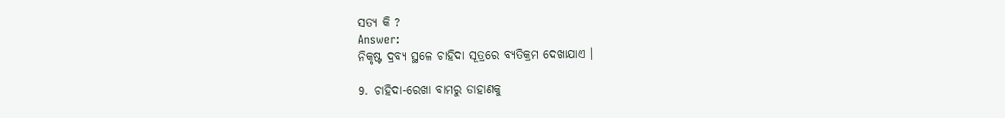ସତ୍ୟ କି ?
Answer:
ନିକୃଷ୍ଟ ଦ୍ରବ୍ୟ ସ୍ଥଳେ ଚାହିଦା ସୂତ୍ରରେ ବ୍ୟତିକ୍ରମ ଦେଖାଯାଏ ।

9. ଚାହିଦା-ରେଖା ବାମରୁ ଡାହାଣକୁ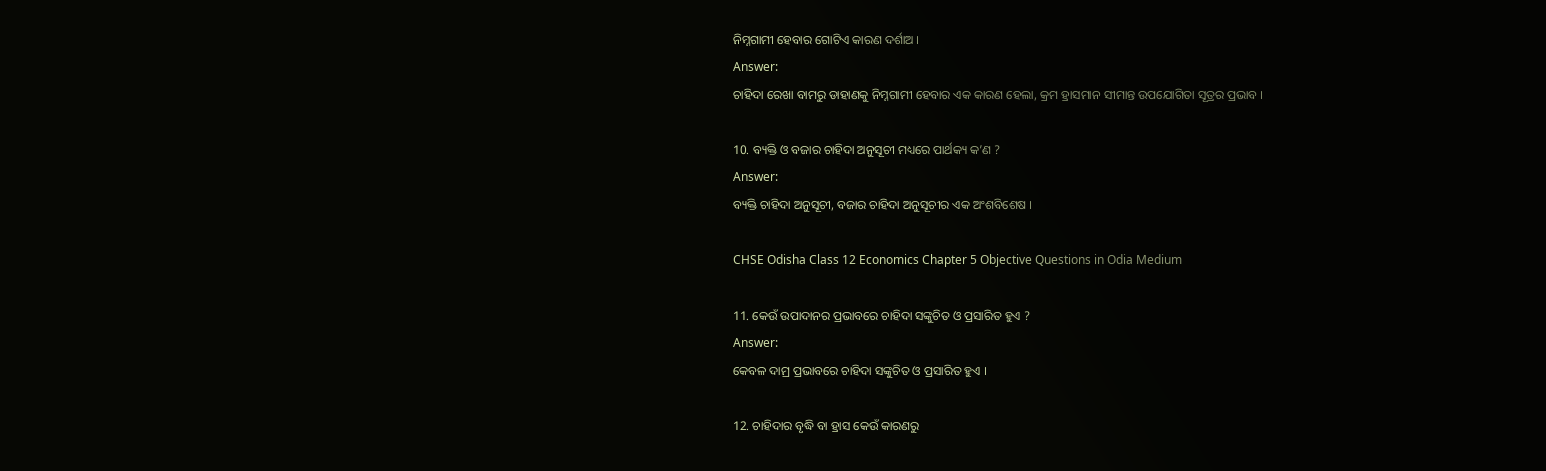ନିମ୍ନଗାମୀ ହେବାର ଗୋଟିଏ କାରଣ ଦର୍ଶାଅ ।
Answer:
ଚାହିଦା ରେଖା ବାମରୁ ଡାହାଣକୁ ନିମ୍ନଗାମୀ ହେବାର ଏକ କାରଣ ହେଲା, କ୍ରମ ହ୍ରାସମାନ ସୀମାନ୍ତ ଉପଯୋଗିତା ସୂତ୍ରର ପ୍ରଭାବ ।

10. ବ୍ୟକ୍ତି ଓ ବଜାର ଚାହିଦା ଅନୁସୂଚୀ ମଧ୍ୟରେ ପାର୍ଥକ୍ୟ କ’ଣ ?
Answer:
ବ୍ୟକ୍ତି ଚାହିଦା ଅନୁସୂଚୀ, ବଜାର ଚାହିଦା ଅନୁସୂଚୀର ଏକ ଅଂଶବିଶେଷ ।

CHSE Odisha Class 12 Economics Chapter 5 Objective Questions in Odia Medium

11. କେଉଁ ଉପାଦାନର ପ୍ରଭାବରେ ଚାହିଦା ସଙ୍କୁଚିତ ଓ ପ୍ରସାରିତ ହୁଏ ?
Answer:
କେବଳ ଦାମ୍ର ପ୍ରଭାବରେ ଚାହିଦା ସଙ୍କୁଚିତ ଓ ପ୍ରସାରିତ ହୁଏ ।

12. ଚାହିଦାର ବୃଦ୍ଧି ବା ହ୍ରାସ କେଉଁ କାରଣରୁ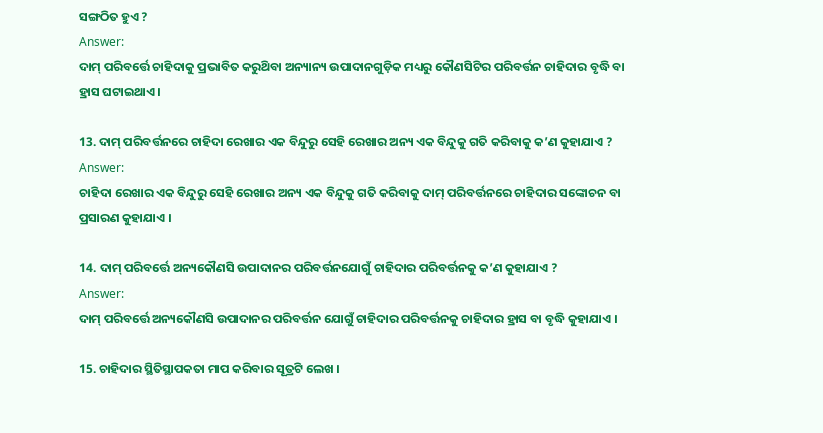ସଙ୍ଗଠିତ ହୁଏ ?
Answer:
ଦାମ୍ ପରିବର୍ତ୍ତେ ଚାହିଦାକୁ ପ୍ରଭାବିତ କରୁଥ‌ିବା ଅନ୍ୟାନ୍ୟ ଉପାଦାନଗୁଡ଼ିକ ମଧ୍ୟରୁ କୌଣସିଟିର ପରିବର୍ତ୍ତନ ଚାହିଦାର ବୃଦ୍ଧି ବା ହ୍ରାସ ଘଟାଇଥାଏ ।

13. ଦାମ୍ ପରିବର୍ତ୍ତନରେ ଚାହିଦା ରେଖାର ଏକ ବିନ୍ଦୁରୁ ସେହି ରେଖାର ଅନ୍ୟ ଏକ ବିନ୍ଦୁକୁ ଗତି କରିବାକୁ କ’ଣ କୁହାଯାଏ ?
Answer:
ଚାହିଦା ରେଖାର ଏକ ବିନ୍ଦୁରୁ ସେହି ରେଖାର ଅନ୍ୟ ଏକ ବିନ୍ଦୁକୁ ଗତି କରିବାକୁ ଦାମ୍ ପରିବର୍ତ୍ତନରେ ଚାହିଦାର ସଙ୍କୋଚନ ବା ପ୍ରସାରଣ କୁହାଯାଏ ।

14. ଦାମ୍ ପରିବର୍ତ୍ତେ ଅନ୍ୟକୌଣସି ଉପାଦାନର ପରିବର୍ତ୍ତନଯୋଗୁଁ ଚାହିଦାର ପରିବର୍ତ୍ତନକୁ କ’ଣ କୁହାଯାଏ ?
Answer:
ଦାମ୍ ପରିବର୍ତ୍ତେ ଅନ୍ୟକୌଣସି ଉପାଦାନର ପରିବର୍ତ୍ତନ ଯୋଗୁଁ ଚାହିଦାର ପରିବର୍ତ୍ତନକୁ ଚାହିଦାର ହ୍ରାସ ବା ବୃଦ୍ଧି କୁହାଯାଏ ।

15. ଚାହିଦାର ସ୍ଥିତିସ୍ଥାପକତା ମାପ କରିବାର ସୂତ୍ରଟି ଲେଖ ।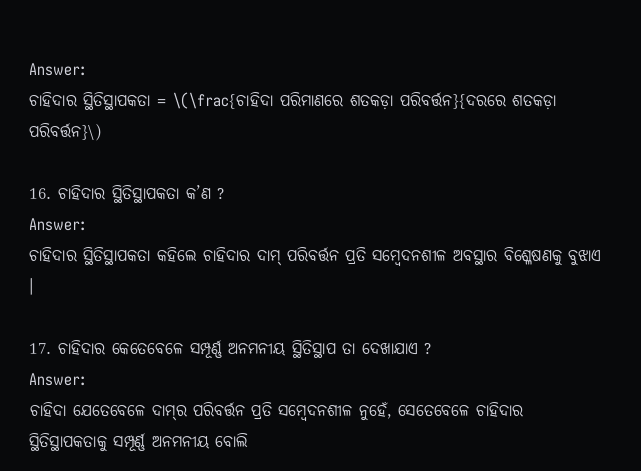Answer:
ଚାହିଦାର ସ୍ଥିତିସ୍ଥାପକତା = \(\frac{ଚାହିଦା ପରିମାଣରେ ଶତକଡ଼ା ପରିବର୍ତ୍ତନ}{ଦରରେ ଶତକଡ଼ା ପରିବର୍ତ୍ତନ}\)

16. ଚାହିଦାର ସ୍ଥିତିସ୍ଥାପକତା କ’ଣ ?
Answer:
ଚାହିଦାର ସ୍ଥିତିସ୍ଥାପକତା କହିଲେ ଚାହିଦାର ଦାମ୍ ପରିବର୍ତ୍ତନ ପ୍ରତି ସମ୍ବେଦନଶୀଳ ଅବସ୍ଥାର ବିଶ୍ଳେଷଣକୁ ବୁଝାଏ ।

17. ଚାହିଦାର କେତେବେଳେ ସମ୍ପୂର୍ଣ୍ଣ ଅନମନୀୟ ସ୍ଥିତିସ୍ଥାପ ତା ଦେଖାଯାଏ ?
Answer:
ଚାହିଦା ଯେତେବେଳେ ଦାମ୍‌ର ପରିବର୍ତ୍ତନ ପ୍ରତି ସମ୍ବେଦନଶୀଳ ନୁହେଁ, ସେତେବେଳେ ଚାହିଦାର ସ୍ଥିତିସ୍ଥାପକତାକୁ ସମ୍ପୂର୍ଣ୍ଣ ଅନମନୀୟ ବୋଲି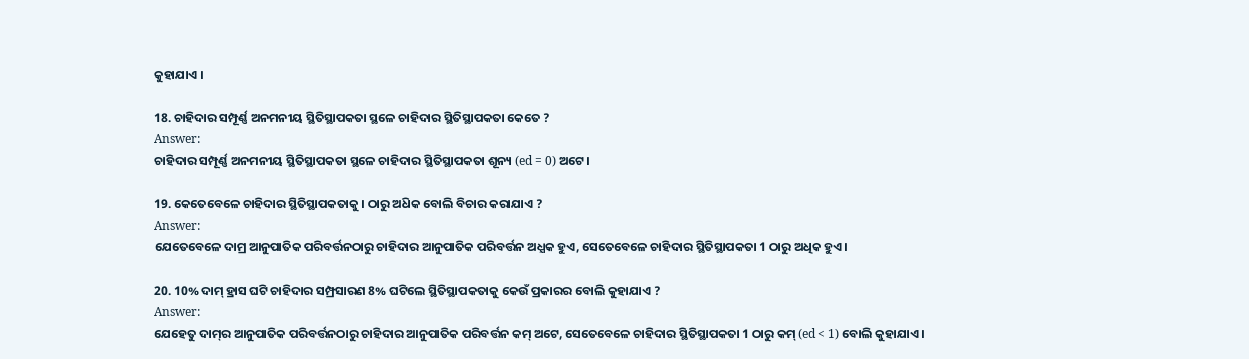କୁହାଯାଏ ।

18. ଚାହିଦାର ସମ୍ପୂର୍ଣ୍ଣ ଅନମନୀୟ ସ୍ଥିତିସ୍ଥାପକତା ସ୍ଥଳେ ଚାହିଦାର ସ୍ଥିତିସ୍ଥାପକତା କେତେ ?
Answer:
ଚାହିଦାର ସମ୍ପୂର୍ଣ୍ଣ ଅନମନୀୟ ସ୍ଥିତିସ୍ଥାପକତା ସ୍ଥଳେ ଚାହିଦାର ସ୍ଥିତିସ୍ଥାପକତା ଶୂନ୍ୟ (ed = 0) ଅଟେ ।

19. କେତେବେଳେ ଚାହିଦାର ସ୍ଥିତିସ୍ଥାପକତାକୁ । ଠାରୁ ଅଧ‌ିକ ବୋଲି ବିଚାର କରାଯାଏ ?
Answer:
ଯେତେବେଳେ ଦାମ୍ର ଆନୁପାତିକ ପରିବର୍ତ୍ତନଠାରୁ ଚାହିଦାର ଆନୁପାତିକ ପରିବର୍ତ୍ତନ ଅଧ୍ଯକ ହୁଏ, ସେତେବେଳେ ଚାହିଦାର ସ୍ଥିତିସ୍ଥାପକତା 1 ଠାରୁ ଅଧିକ ହୁଏ ।

20. 10% ଦାମ୍ ହ୍ରାସ ଘଟି ଚାହିଦାର ସମ୍ପ୍ରସାରଣ 8% ଘଟିଲେ ସ୍ଥିତିସ୍ଥାପକତାକୁ କେଉଁ ପ୍ରକାରର ବୋଲି କୁହାଯାଏ ?
Answer:
ଯେହେତୁ ଦାମ୍‌ର ଆନୁପାତିକ ପରିବର୍ତ୍ତନଠାରୁ ଚାହିଦାର ଆନୁପାତିକ ପରିବର୍ତ୍ତନ କମ୍ ଅଟେ, ସେତେବେଳେ ଚାହିଦାର ସ୍ଥିତିସ୍ଥାପକତା 1 ଠାରୁ କମ୍ (ed < 1) ବୋଲି କୁହାଯାଏ ।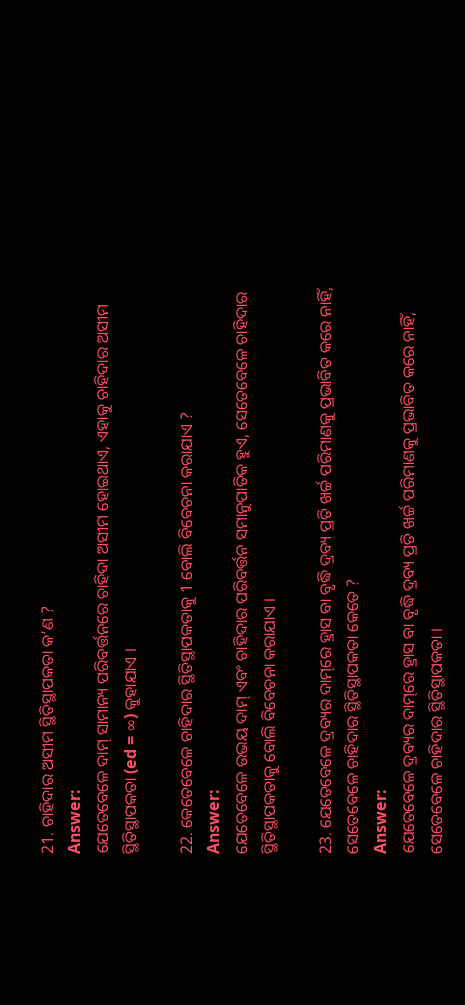21. ଚାହିଦାର ଅସୀମ ସ୍ଥିତିସ୍ଥାପକତା କ’ଣ ?
Answer:
ଯେତେବେଳେ ଦାମ୍‌ ସାମାନ୍ୟ ପରିବର୍ତ୍ତନରେ ଚାହିଦା ଅସୀମ ହୋଇଥାଏ, ଏହାକୁ ଚାହିଦାର ଅସୀମ ସ୍ଥିତିସ୍ଥାପକତା (ed = ∞) କୁହାଯାଏ ।

22. କେତେବେଳେ ଚାହିଦାର ସ୍ଥିତିସ୍ଥାପକତାକୁ 1 ବୋଲି ବିବେଚନା କରାଯାଏ ?
Answer:
ଯେତେବେଳେ ଉଭୟ ଦାମ୍ ଏବଂ ଚାହିଦାର ପରିବର୍ତ୍ତନ ସମାନୁପାତିକ ହୁଏ, ସେତେବେଳେ ଚାହିଦାର ସ୍ଥିତିସ୍ଥାପକତାକୁ ବୋଲି ବିବେଚନା କରାଯାଏ ।

23. ଯେତେବେଳେ ଦ୍ରବ୍ୟର ଦାମ୍‌ରେ ହ୍ରାସ ବା ବୃଦ୍ଧି ଦ୍ରବ୍ୟ ପ୍ରତି ଖର୍ଚ୍ଚ ପରିମାଣକୁ ପ୍ରଭାବିତ କରେ ନାହିଁ, ସେତେବେଳେ ଚାହିଦାର ସ୍ଥିତିସ୍ଥାପକତା କେତେ ?
Answer:
ଯେତେବେଳେ ଦ୍ରବ୍ୟର ଦାମ୍‌ରେ ହ୍ରାସ ବା ବୃଦ୍ଧି ଦ୍ରବ୍ୟ ପ୍ରତି ଖର୍ଚ୍ଚ ପରିମାଣକୁ ପ୍ରଭାବିତ କରେ ନାହିଁ, ସେତେବେଳେ ଚାହିଦାର ସ୍ଥିତିସ୍ଥାପକତା ।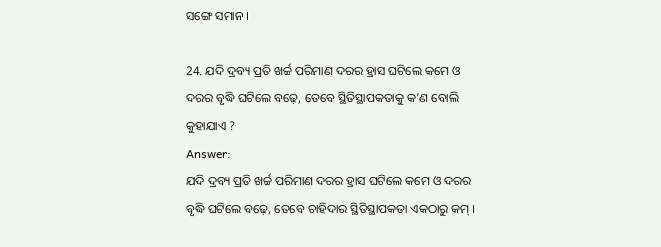ସଙ୍ଗେ ସମାନ ।

24. ଯଦି ଦ୍ରବ୍ୟ ପ୍ରତି ଖର୍ଚ୍ଚ ପରିମାଣ ଦରର ହ୍ରାସ ଘଟିଲେ କମେ ଓ ଦରର ବୃଦ୍ଧି ଘଟିଲେ ବଢ଼େ, ତେବେ ସ୍ଥିତିସ୍ଥାପକତାକୁ କ’ଣ ବୋଲି କୁହାଯାଏ ?
Answer:
ଯଦି ଦ୍ରବ୍ୟ ପ୍ରତି ଖର୍ଚ୍ଚ ପରିମାଣ ଦରର ହ୍ରାସ ଘଟିଲେ କମେ ଓ ଦରର ବୃଦ୍ଧି ଘଟିଲେ ବଢ଼େ, ତେବେ ଚାହିଦାର ସ୍ଥିତିସ୍ଥାପକତା ଏକଠାରୁ କମ୍ ।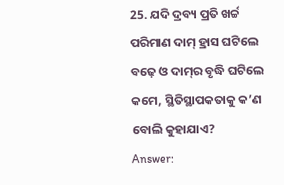25. ଯଦି ଦ୍ରବ୍ୟ ପ୍ରତି ଖର୍ଚ୍ଚ ପରିମାଣ ଦାମ୍ ହ୍ରାସ ଘଟିଲେ ବଢ଼େ ଓ ଦାମ୍‌ର ବୃଦ୍ଧି ଘଟିଲେ କମେ, ସ୍ଥିତିସ୍ଥାପକତାକୁ କ’ଣ ବୋଲି କୁହାଯାଏ?
Answer: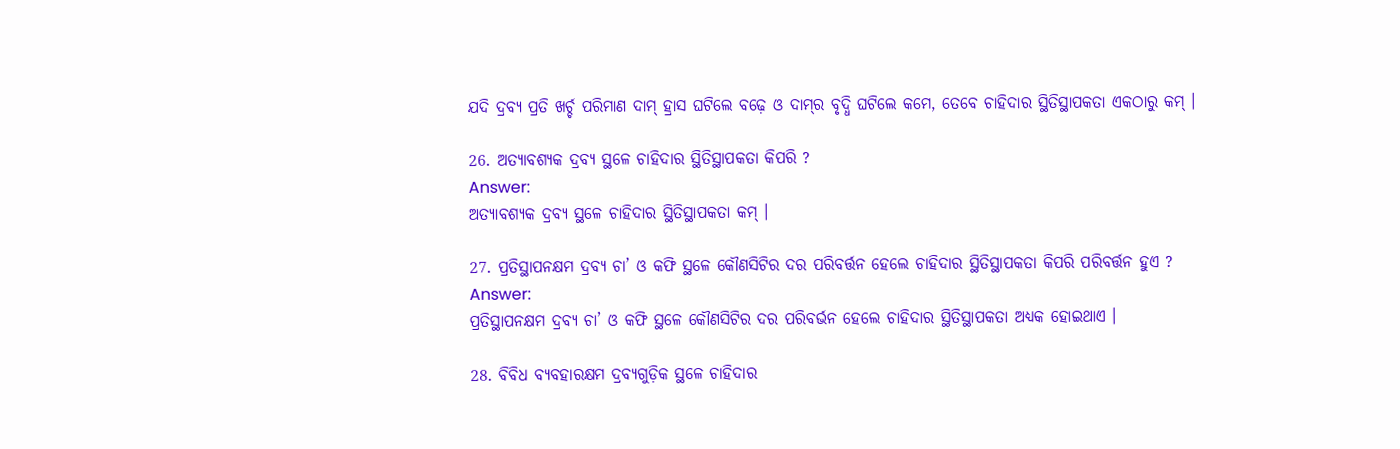ଯଦି ଦ୍ରବ୍ୟ ପ୍ରତି ଖର୍ଚ୍ଚ ପରିମାଣ ଦାମ୍ ହ୍ରାସ ଘଟିଲେ ବଢ଼େ ଓ ଦାମ୍‌ର ବୃଦ୍ଧି ଘଟିଲେ କମେ, ତେବେ ଚାହିଦାର ସ୍ଥିତିସ୍ଥାପକତା ଏକଠାରୁ କମ୍ ।

26. ଅତ୍ୟାବଶ୍ୟକ ଦ୍ରବ୍ୟ ସ୍ଥଳେ ଚାହିଦାର ସ୍ଥିତିସ୍ଥାପକତା କିପରି ?
Answer:
ଅତ୍ୟାବଶ୍ୟକ ଦ୍ରବ୍ୟ ସ୍ଥଳେ ଚାହିଦାର ସ୍ଥିତିସ୍ଥାପକତା କମ୍ ।

27. ପ୍ରତିସ୍ଥାପନକ୍ଷମ ଦ୍ରବ୍ୟ ଚା’ ଓ କଫି ସ୍ଥଳେ କୌଣସିଟିର ଦର ପରିବର୍ତ୍ତନ ହେଲେ ଚାହିଦାର ସ୍ଥିତିସ୍ଥାପକତା କିପରି ପରିବର୍ତ୍ତନ ହୁଏ ?
Answer:
ପ୍ରତିସ୍ଥାପନକ୍ଷମ ଦ୍ରବ୍ୟ ଚା’ ଓ କଫି ସ୍ଥଳେ କୌଣସିଟିର ଦର ପରିବର୍ଭନ ହେଲେ ଚାହିଦାର ସ୍ଥିତିସ୍ଥାପକତା ଅଧ୍ୟକ ହୋଇଥାଏ ।

28. ବିବିଧ ବ୍ୟବହାରକ୍ଷମ ଦ୍ରବ୍ୟଗୁଡ଼ିକ ସ୍ଥଳେ ଚାହିଦାର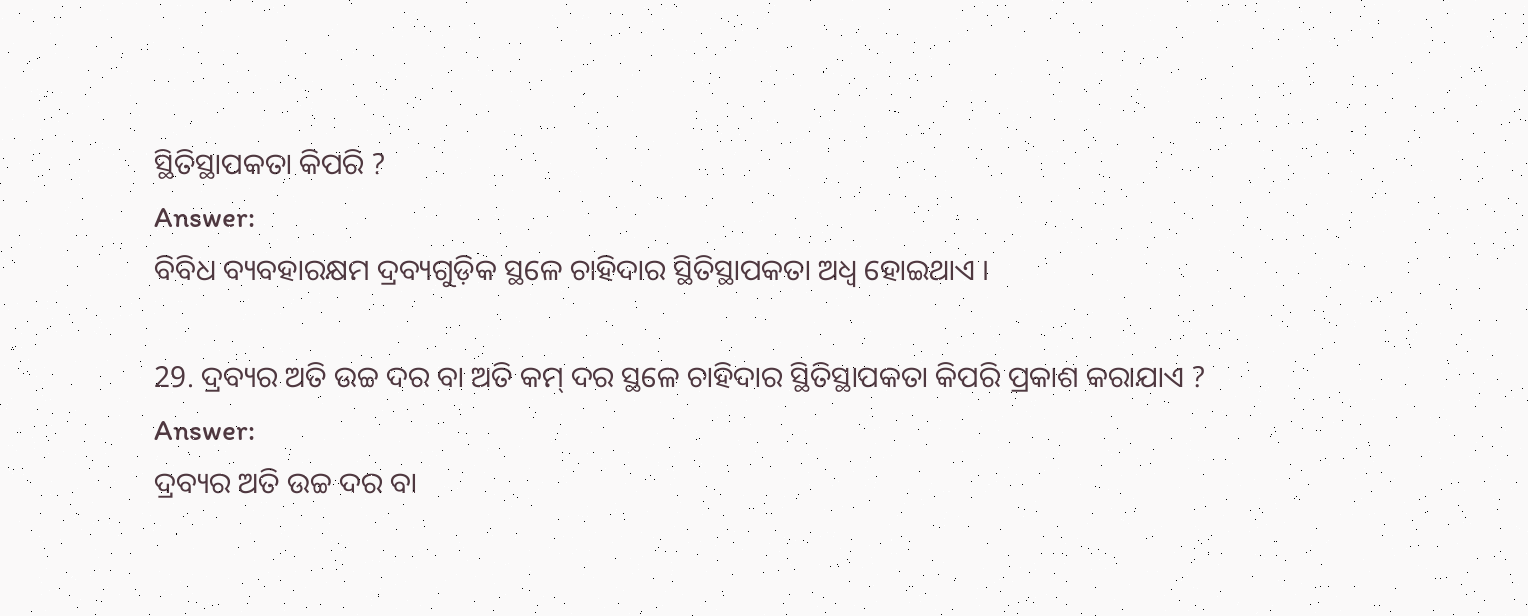ସ୍ଥିତିସ୍ଥାପକତା କିପରି ?
Answer:
ବିବିଧ ବ୍ୟବହାରକ୍ଷମ ଦ୍ରବ୍ୟଗୁଡ଼ିକ ସ୍ଥଳେ ଚାହିଦାର ସ୍ଥିତିସ୍ଥାପକତା ଅଧ୍ଵ ହୋଇଥାଏ ।

29. ଦ୍ରବ୍ୟର ଅତି ଉଚ୍ଚ ଦର ବା ଅତି କମ୍ ଦର ସ୍ଥଳେ ଚାହିଦାର ସ୍ଥିତିସ୍ଥାପକତା କିପରି ପ୍ରକାଶ କରାଯାଏ ?
Answer:
ଦ୍ରବ୍ୟର ଅତି ଉଚ୍ଚ ଦର ବା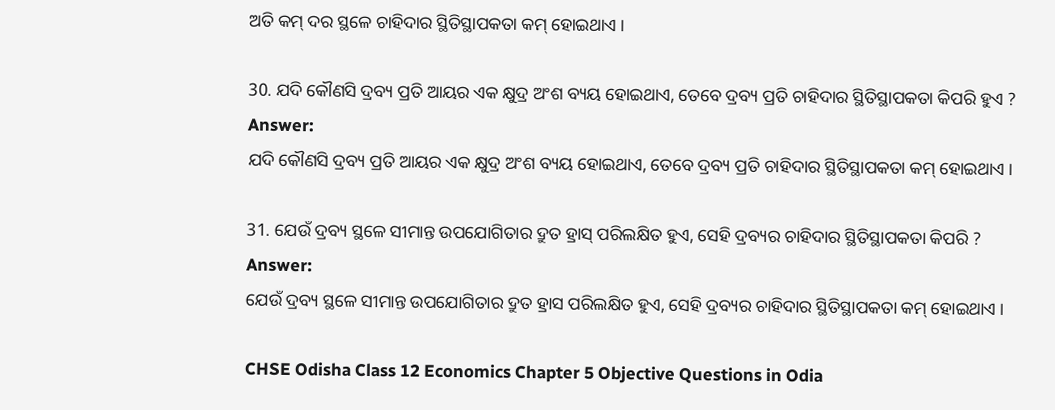ଅତି କମ୍ ଦର ସ୍ଥଳେ ଚାହିଦାର ସ୍ଥିତିସ୍ଥାପକତା କମ୍ ହୋଇଥାଏ ।

30. ଯଦି କୌଣସି ଦ୍ରବ୍ୟ ପ୍ରତି ଆୟର ଏକ କ୍ଷୁଦ୍ର ଅଂଶ ବ୍ୟୟ ହୋଇଥାଏ, ତେବେ ଦ୍ରବ୍ୟ ପ୍ରତି ଚାହିଦାର ସ୍ଥିତିସ୍ଥାପକତା କିପରି ହୁଏ ?
Answer:
ଯଦି କୌଣସି ଦ୍ରବ୍ୟ ପ୍ରତି ଆୟର ଏକ କ୍ଷୁଦ୍ର ଅଂଶ ବ୍ୟୟ ହୋଇଥାଏ, ତେବେ ଦ୍ରବ୍ୟ ପ୍ରତି ଚାହିଦାର ସ୍ଥିତିସ୍ଥାପକତା କମ୍ ହୋଇଥାଏ ।

31. ଯେଉଁ ଦ୍ରବ୍ୟ ସ୍ଥଳେ ସୀମାନ୍ତ ଉପଯୋଗିତାର ଦ୍ରୁତ ହ୍ରାସ୍ ପରିଲକ୍ଷିତ ହୁଏ, ସେହି ଦ୍ରବ୍ୟର ଚାହିଦାର ସ୍ଥିତିସ୍ଥାପକତା କିପରି ?
Answer:
ଯେଉଁ ଦ୍ରବ୍ୟ ସ୍ଥଳେ ସୀମାନ୍ତ ଉପଯୋଗିତାର ଦ୍ରୁତ ହ୍ରାସ ପରିଲକ୍ଷିତ ହୁଏ, ସେହି ଦ୍ରବ୍ୟର ଚାହିଦାର ସ୍ଥିତିସ୍ଥାପକତା କମ୍ ହୋଇଥାଏ ।

CHSE Odisha Class 12 Economics Chapter 5 Objective Questions in Odia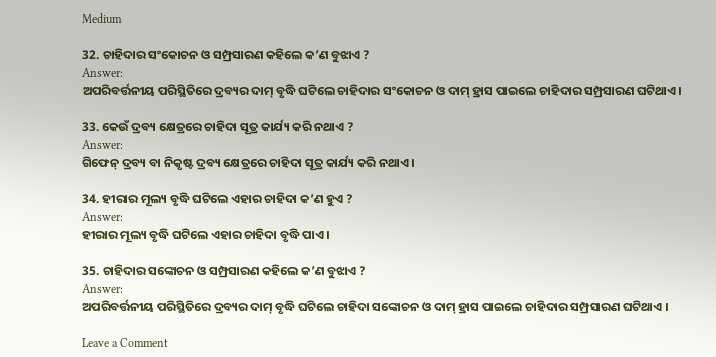Medium

32. ଚାହିଦାର ସଂକୋଚନ ଓ ସମ୍ପ୍ରସାରଣ କହିଲେ କ’ଣ ବୁଝାଏ ?
Answer:
ଅପରିବର୍ତ୍ତନୀୟ ପରିସ୍ଥିତିରେ ଦ୍ରବ୍ୟର ଦାମ୍ ବୃଦ୍ଧି ଘଟିଲେ ଚାହିଦାର ସଂକୋଚନ ଓ ଦାମ୍ ହ୍ରାସ ପାଇଲେ ଚାହିଦାର ସମ୍ପ୍ରସାରଣ ଘଟିଥାଏ।

33. କେଉଁ ଦ୍ରବ୍ୟ କ୍ଷେତ୍ରରେ ଚାହିଦା ସୂତ୍ର କାର୍ଯ୍ୟ କରି ନଥାଏ ?
Answer:
ଗିଫେନ୍ ଦ୍ରବ୍ୟ ବା ନିକୃଷ୍ଟ ଦ୍ରବ୍ୟ କ୍ଷେତ୍ରରେ ଚାହିଦା ସୂତ୍ର କାର୍ଯ୍ୟ କରି ନଥାଏ ।

34. ହୀରାର ମୂଲ୍ୟ ବୃଦ୍ଧି ଘଟିଲେ ଏହାର ଚାହିଦା କ’ଣ ହୁଏ ?
Answer:
ହୀରାର ମୂଲ୍ୟ ବୃଦ୍ଧି ଘଟିଲେ ଏହାର ଚାହିଦା ବୃଦ୍ଧି ପାଏ ।

35. ଚାହିଦାର ସଙ୍କୋଚନ ଓ ସମ୍ପ୍ରସାରଣ କହିଲେ କ’ଣ ବୁଝାଏ ?
Answer:
ଅପରିବର୍ତ୍ତନୀୟ ପରିସ୍ଥିତିରେ ଦ୍ରବ୍ୟର ଦାମ୍ ବୃଦ୍ଧି ଘଟିଲେ ଚାହିଦା ସଙ୍କୋଚନ ଓ ଦାମ୍ ହ୍ରାସ ପାଇଲେ ଚାହିଦାର ସମ୍ପ୍ରସାରଣ ଘଟିଥାଏ ।

Leave a Comment